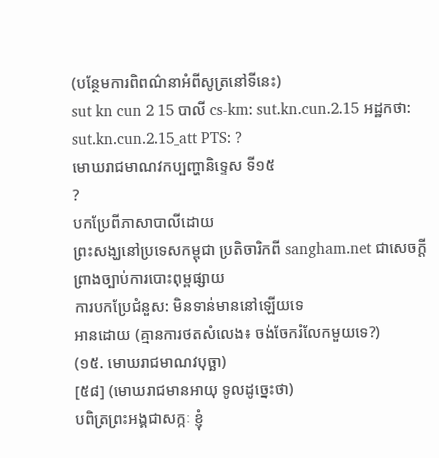(បន្ថែមការពិពណ៌នាអំពីសូត្រនៅទីនេះ)
sut kn cun 2 15 បាលី cs-km: sut.kn.cun.2.15 អដ្ឋកថា: sut.kn.cun.2.15_att PTS: ?
មោឃរាជមាណវកប្បញ្ហានិទ្ទេស ទី១៥
?
បកប្រែពីភាសាបាលីដោយ
ព្រះសង្ឃនៅប្រទេសកម្ពុជា ប្រតិចារិកពី sangham.net ជាសេចក្តីព្រាងច្បាប់ការបោះពុម្ពផ្សាយ
ការបកប្រែជំនួស: មិនទាន់មាននៅឡើយទេ
អានដោយ (គ្មានការថតសំលេង៖ ចង់ចែករំលែកមួយទេ?)
(១៥. មោឃរាជមាណវបុច្ឆា)
[៥៨] (មោឃរាជមានអាយុ ទូលដូច្នេះថា)
បពិត្រព្រះអង្គជាសក្កៈ ខ្ញុំ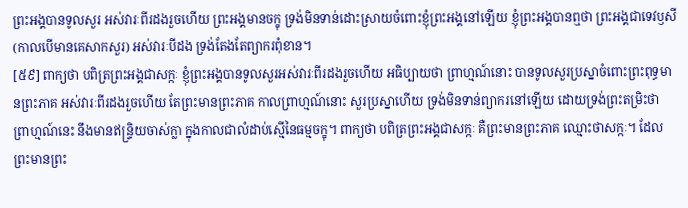ព្រះអង្គបានទូលសួរ អស់វារៈពីរដងរួចហើយ ព្រះអង្គមានចក្ខុ ទ្រង់មិនទាន់ដោះស្រាយចំពោះខ្ញុំព្រះអង្គនៅឡើយ ខ្ញុំព្រះអង្គបានឮថា ព្រះអង្គជាទេវឫសី (កាលបើមានគេសាកសួរ) អស់វារៈបីដង ទ្រង់តែងតែព្យាករពុំខាន។
[៥៩] ពាក្យថា បពិត្រព្រះអង្គជាសក្កៈ ខ្ញុំព្រះអង្គបានទូលសួរអស់វារៈពីរដងរួចហើយ អធិប្បាយថា ព្រាហ្មណ៍នោះ បានទូលសួរប្រស្នាចំពោះព្រះពុទ្ធមានព្រះភាគ អស់វារៈពីរដងរួចហើយ តែព្រះមានព្រះភាគ កាលព្រាហ្មណ៍នោះ សួរប្រស្នាហើយ ទ្រង់មិនទាន់ព្យាករនៅឡើយ ដោយទ្រង់ព្រះតម្រិះថា ព្រាហ្មណ៍នេះ នឹងមានឥន្រ្ទិយចាស់ក្លា ក្នុងកាលជាលំដាប់ស្មើនៃធម្មចក្ខុ។ ពាក្យថា បពិត្រព្រះអង្គជាសក្កៈ គឺព្រះមានព្រះភាគ ឈ្មោះថាសក្កៈ។ ដែលព្រះមានព្រះ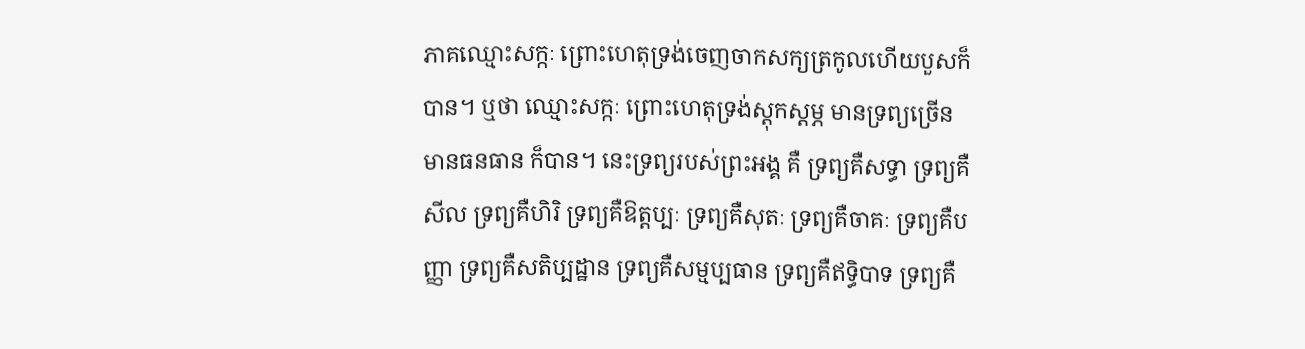ភាគឈ្មោះសក្កៈ ព្រោះហេតុទ្រង់ចេញចាកសក្យត្រកូលហើយបួសក៏បាន។ ឬថា ឈ្មោះសក្កៈ ព្រោះហេតុទ្រង់ស្តុកស្តម្ភ មានទ្រព្យច្រើន មានធនធាន ក៏បាន។ នេះទ្រព្យរបស់ព្រះអង្គ គឺ ទ្រព្យគឺសទ្ធា ទ្រព្យគឺសីល ទ្រព្យគឺហិរិ ទ្រព្យគឺឱត្តប្បៈ ទ្រព្យគឺសុតៈ ទ្រព្យគឺចាគៈ ទ្រព្យគឺបញ្ញា ទ្រព្យគឺសតិប្បដ្ឋាន ទ្រព្យគឺសម្មប្បធាន ទ្រព្យគឺឥទ្ធិបាទ ទ្រព្យគឺ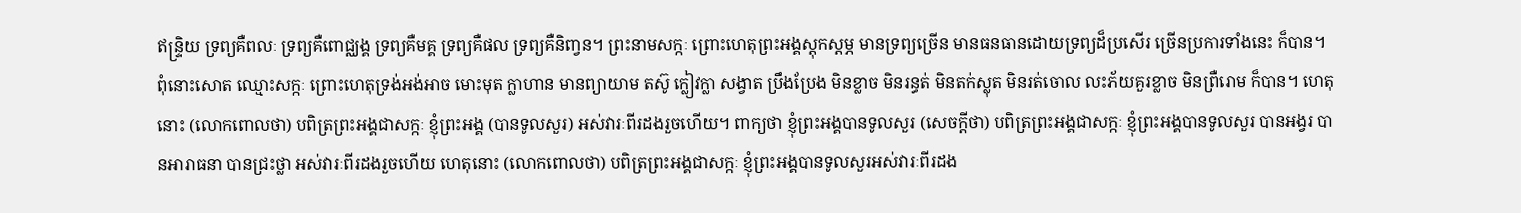ឥន្រ្ទិយ ទ្រព្យគឺពលៈ ទ្រព្យគឺពោជ្ឈង្គ ទ្រព្យគឺមគ្គ ទ្រព្យគឺផល ទ្រព្យគឺនិពា្វន។ ព្រះនាមសក្កៈ ព្រោះហេតុព្រះអង្គស្តុកស្ដម្ភ មានទ្រព្យច្រើន មានធនធានដោយទ្រព្យដ៏ប្រសើរ ច្រើនប្រការទាំងនេះ ក៏បាន។ ពុំនោះសោត ឈ្មោះសក្កៈ ព្រោះហេតុទ្រង់អង់អាច មោះមុត ក្លាហាន មានព្យាយាម តស៊ូ ក្លៀវក្លា សង្វាត ប្រឹងប្រែង មិនខ្លាច មិនរន្ធត់ មិនតក់ស្លុត មិនរត់ចោល លះភ័យគួរខ្លាច មិនព្រឺរោម ក៏បាន។ ហេតុនោះ (លោកពោលថា) បពិត្រព្រះអង្គជាសក្កៈ ខ្ញុំព្រះអង្គ (បានទូលសួរ) អស់វារៈពីរដងរួចហើយ។ ពាក្យថា ខ្ញុំព្រះអង្គបានទូលសួរ (សេចក្តីថា) បពិត្រព្រះអង្គជាសក្កៈ ខ្ញុំព្រះអង្គបានទូលសួរ បានអង្វរ បានអារាធនា បានជ្រះថ្លា អស់វារៈពីរដងរួចហើយ ហេតុនោះ (លោកពោលថា) បពិត្រព្រះអង្គជាសក្កៈ ខ្ញុំព្រះអង្គបានទូលសួរអស់វារៈពីរដង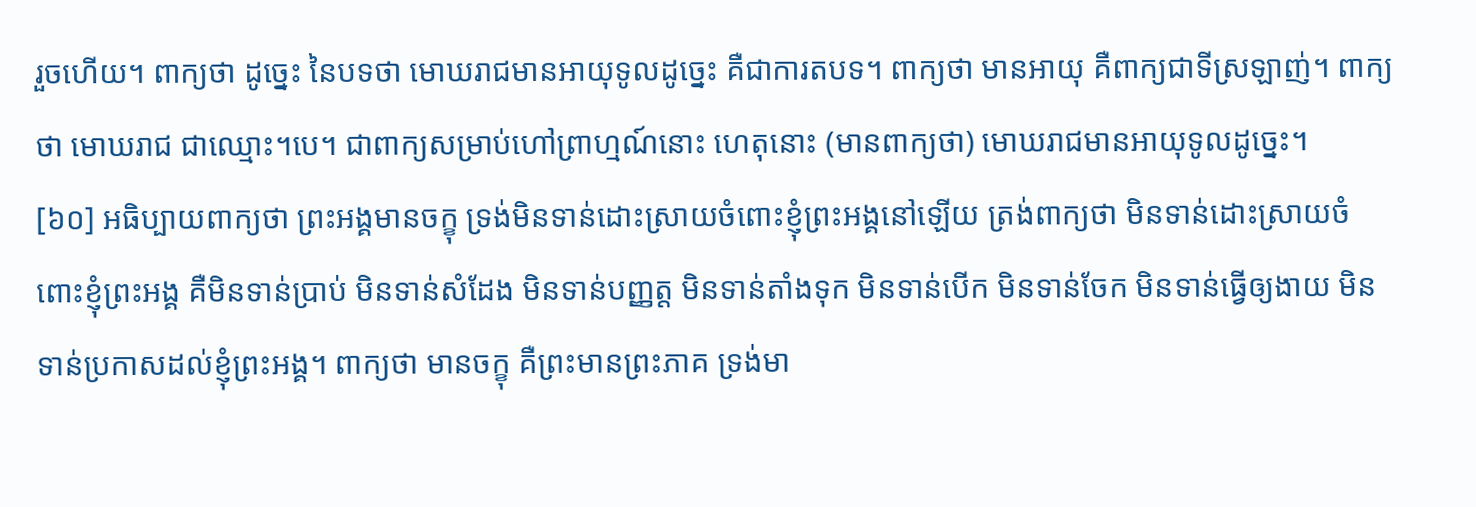រួចហើយ។ ពាក្យថា ដូច្នេះ នៃបទថា មោឃរាជមានអាយុទូលដូច្នេះ គឺជាការតបទ។ ពាក្យថា មានអាយុ គឺពាក្យជាទីស្រឡាញ់។ ពាក្យថា មោឃរាជ ជាឈ្មោះ។បេ។ ជាពាក្យសម្រាប់ហៅព្រាហ្មណ៍នោះ ហេតុនោះ (មានពាក្យថា) មោឃរាជមានអាយុទូលដូច្នេះ។
[៦០] អធិប្បាយពាក្យថា ព្រះអង្គមានចក្ខុ ទ្រង់មិនទាន់ដោះស្រាយចំពោះខ្ញុំព្រះអង្គនៅឡើយ ត្រង់ពាក្យថា មិនទាន់ដោះស្រាយចំពោះខ្ញុំព្រះអង្គ គឺមិនទាន់ប្រាប់ មិនទាន់សំដែង មិនទាន់បញ្ញត្ត មិនទាន់តាំងទុក មិនទាន់បើក មិនទាន់ចែក មិនទាន់ធ្វើឲ្យងាយ មិនទាន់ប្រកាសដល់ខ្ញុំព្រះអង្គ។ ពាក្យថា មានចក្ខុ គឺព្រះមានព្រះភាគ ទ្រង់មា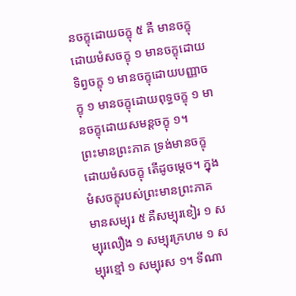នចក្ខុដោយចក្ខុ ៥ គឺ មានចក្ខុដោយមំសចក្ខុ ១ មានចក្ខុដោយទិព្វចក្ខុ ១ មានចក្ខុដោយបញ្ញាចក្ខុ ១ មានចក្ខុដោយពុទ្ធចក្ខុ ១ មានចក្ខុដោយសមន្ដចក្ខុ ១។
ព្រះមានព្រះភាគ ទ្រង់មានចក្ខុដោយមំសចក្ខុ តើដូចម្ដេច។ ក្នុងមំសចក្ខុរបស់ព្រះមានព្រះភាគ មានសម្បុរ ៥ គឺសម្បុរខៀរ ១ សម្បុរលឿង ១ សម្បុរក្រហម ១ សម្បុរខ្មៅ ១ សម្បុរស ១។ ទីណា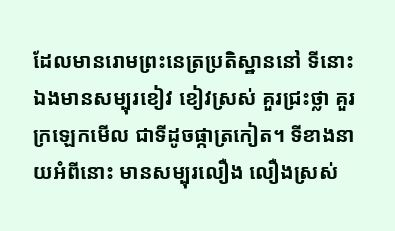ដែលមានរោមព្រះនេត្រប្រតិស្ឋាននៅ ទីនោះឯងមានសម្បុរខៀវ ខៀវស្រស់ គួរជ្រះថ្លា គួរក្រឡេកមើល ជាទីដូចផ្កាត្រកៀត។ ទីខាងនាយអំពីនោះ មានសម្បុរលឿង លឿងស្រស់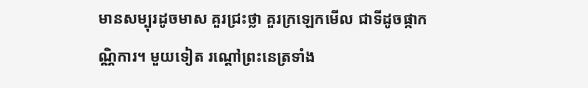មានសម្បុរដូចមាស គួរជ្រះថ្លា គួរក្រឡេកមើល ជាទីដូចផ្កាកណ្ណិការ។ មួយទៀត រណ្ដៅព្រះនេត្រទាំង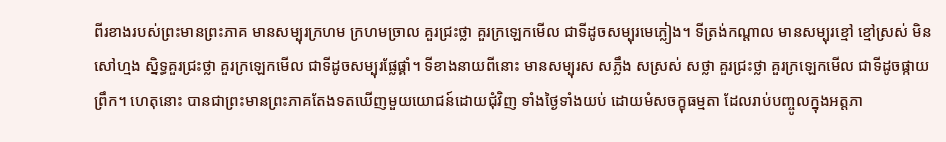ពីរខាងរបស់ព្រះមានព្រះភាគ មានសម្បុរក្រហម ក្រហមច្រាល គួរជ្រះថ្លា គួរក្រឡេកមើល ជាទីដូចសម្បុរមេភ្លៀង។ ទីត្រង់កណ្ដាល មានសម្បុរខ្មៅ ខ្មៅស្រស់ មិនសៅហ្មង ស្និទ្ធគួរជ្រះថ្លា គួរក្រឡេកមើល ជាទីដូចសម្បុរផ្លែផ្គាំ។ ទីខាងនាយពីនោះ មានសម្បុរស សភ្លឹង សស្រស់ សថ្លា គួរជ្រះថ្លា គួរក្រឡេកមើល ជាទីដូចផ្កាយព្រឹក។ ហេតុនោះ បានជាព្រះមានព្រះភាគតែងទតឃើញមួយយោជន៍ដោយជុំវិញ ទាំងថ្ងៃទាំងយប់ ដោយមំសចក្ខុធម្មតា ដែលរាប់បញ្ចូលក្នុងអត្តភា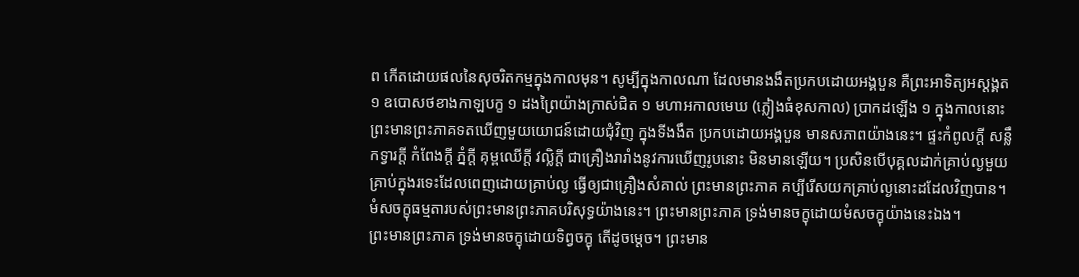ព កើតដោយផលនៃសុចរិតកម្មក្នុងកាលមុន។ សូម្បីក្នុងកាលណា ដែលមានងងឹតប្រកបដោយអង្គបួន គឺព្រះអាទិត្យអស្ដង្គត ១ ឧបោសថខាងកាឡបក្ខ ១ ដងព្រៃយ៉ាងក្រាស់ជិត ១ មហាអកាលមេឃ (ភ្លៀងធំខុសកាល) ប្រាកដឡើង ១ ក្នុងកាលនោះ ព្រះមានព្រះភាគទតឃើញមួយយោជន៍ដោយជុំវិញ ក្នុងទីងងឹត ប្រកបដោយអង្គបួន មានសភាពយ៉ាងនេះ។ ផ្ទះកំពូលក្តី សន្លឹកទ្វារក្ដី កំពែងក្ដី ភ្នំក្ដី គុម្ពឈើក្ដី វល្លិក្ដី ជាគ្រឿងរារាំងនូវការឃើញរូបនោះ មិនមានឡើយ។ ប្រសិនបើបុគ្គលដាក់គ្រាប់ល្ងមួយគ្រាប់ក្នុងរទេះដែលពេញដោយគ្រាប់ល្ង ធ្វើឲ្យជាគ្រឿងសំគាល់ ព្រះមានព្រះភាគ គប្បីរើសយកគ្រាប់ល្ងនោះដដែលវិញបាន។ មំសចក្ខុធម្មតារបស់ព្រះមានព្រះភាគបរិសុទ្ធយ៉ាងនេះ។ ព្រះមានព្រះភាគ ទ្រង់មានចក្ខុដោយមំសចក្ខុយ៉ាងនេះឯង។
ព្រះមានព្រះភាគ ទ្រង់មានចក្ខុដោយទិព្វចក្ខុ តើដូចម្ដេច។ ព្រះមាន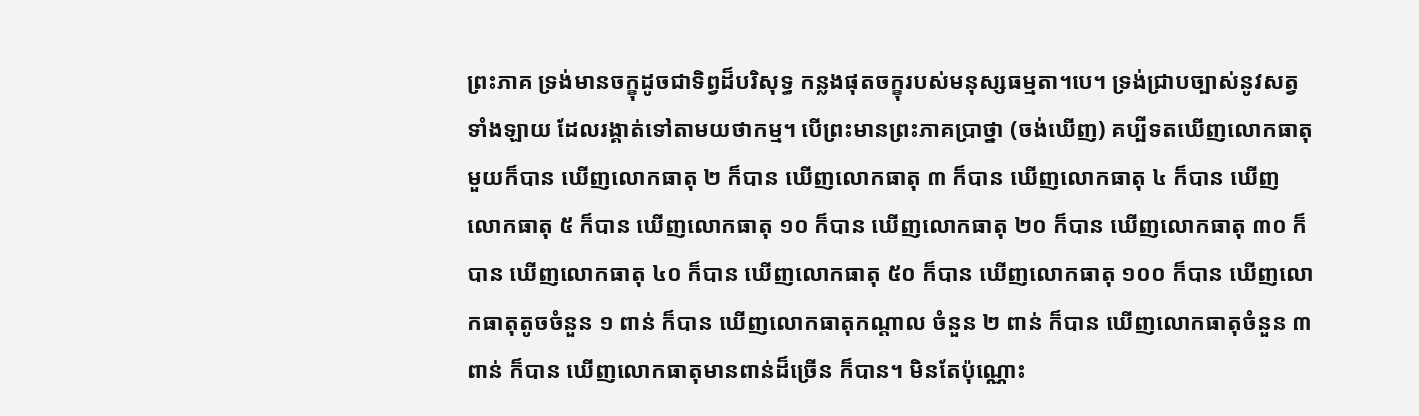ព្រះភាគ ទ្រង់មានចក្ខុដូចជាទិព្វដ៏បរិសុទ្ធ កន្លងផុតចក្ខុរបស់មនុស្សធម្មតា។បេ។ ទ្រង់ជ្រាបច្បាស់នូវសត្វទាំងឡាយ ដែលរង្គាត់ទៅតាមយថាកម្ម។ បើព្រះមានព្រះភាគប្រាថ្នា (ចង់ឃើញ) គប្បីទតឃើញលោកធាតុមួយក៏បាន ឃើញលោកធាតុ ២ ក៏បាន ឃើញលោកធាតុ ៣ ក៏បាន ឃើញលោកធាតុ ៤ ក៏បាន ឃើញលោកធាតុ ៥ ក៏បាន ឃើញលោកធាតុ ១០ ក៏បាន ឃើញលោកធាតុ ២០ ក៏បាន ឃើញលោកធាតុ ៣០ ក៏បាន ឃើញលោកធាតុ ៤០ ក៏បាន ឃើញលោកធាតុ ៥០ ក៏បាន ឃើញលោកធាតុ ១០០ ក៏បាន ឃើញលោកធាតុតូចចំនួន ១ ពាន់ ក៏បាន ឃើញលោកធាតុកណ្ដាល ចំនួន ២ ពាន់ ក៏បាន ឃើញលោកធាតុចំនួន ៣ ពាន់ ក៏បាន ឃើញលោកធាតុមានពាន់ដ៏ច្រើន ក៏បាន។ មិនតែប៉ុណ្ណោះ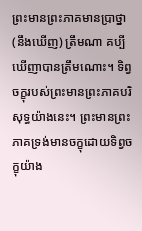ព្រះមានព្រះភាគមានប្រាថ្នា (នឹងឃើញ) ត្រឹមណា គប្បីឃើញាបានត្រឹមណោះ។ ទិព្វចក្ខុរបស់ព្រះមានព្រះភាគបរិសុទ្ធយ៉ាងនេះ។ ព្រះមានព្រះភាគទ្រង់មានចក្ខុដោយទិព្វចក្ខុយ៉ាង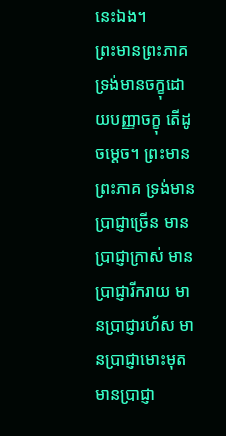នេះឯង។
ព្រះមានព្រះភាគ ទ្រង់មានចក្ខុដោយបញ្ញាចក្ខុ តើដូចម្ដេច។ ព្រះមានព្រះភាគ ទ្រង់មានប្រាជ្ញាច្រើន មានប្រាជ្ញាក្រាស់ មានប្រាជ្ញារីករាយ មានប្រាជ្ញារហ័ស មានប្រាជ្ញាមោះមុត មានប្រាជ្ញា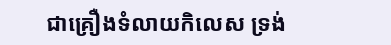ជាគ្រឿងទំលាយកិលេស ទ្រង់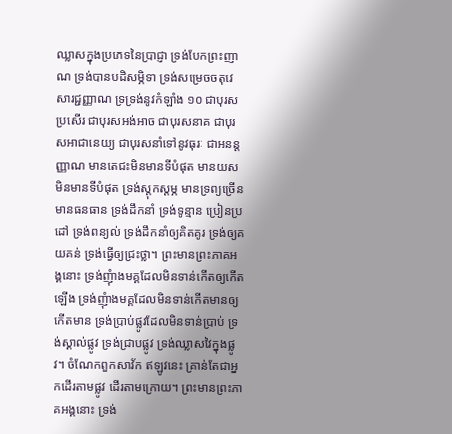ឈ្លាសក្នុងប្រភេទនៃប្រាជ្ញា ទ្រង់បែកព្រះញាណ ទ្រង់បានបដិសម្ភិទា ទ្រង់សម្រេចចតុវេសារជ្ជញ្ញាណ ទ្រទ្រង់នូវកំឡាំង ១០ ជាបុរសប្រសើរ ជាបុរសអង់អាច ជាបុរសនាគ ជាបុរសអាជានេយ្យ ជាបុរសនាំទៅនូវធុរៈ ជាអនន្ដញ្ញាណ មានតេជះមិនមានទីបំផុត មានយសមិនមានទីបំផុត ទ្រង់ស្តុកស្ដម្ភ មានទ្រព្យច្រើន មានធនធាន ទ្រង់ដឹកនាំ ទ្រង់ទូន្មាន ប្រៀនប្រដៅ ទ្រង់ពន្យល់ ទ្រង់ដឹកនាំឲ្យគិតគូរ ទ្រង់ឲ្យគយគន់ ទ្រង់ធើ្វឲ្យជ្រះថ្លា។ ព្រះមានព្រះភាគអង្គនោះ ទ្រង់ញុំាងមគ្គដែលមិនទាន់កើតឲ្យកើតឡើង ទ្រង់ញុំាងមគ្គដែលមិនទាន់កើតមានឲ្យកើតមាន ទ្រង់ប្រាប់ផ្លូវដែលមិនទាន់ប្រាប់ ទ្រង់ស្គាល់ផ្លូវ ទ្រង់ជ្រាបផ្លូវ ទ្រង់ឈ្លាសវៃក្នុងផ្លូវ។ ចំណែកពួកសាវ័ក ឥឡូវនេះ គ្រាន់តែជាអ្នកដើរតាមផ្លូវ ដើរតាមក្រោយ។ ព្រះមានព្រះភាគអង្គនោះ ទ្រង់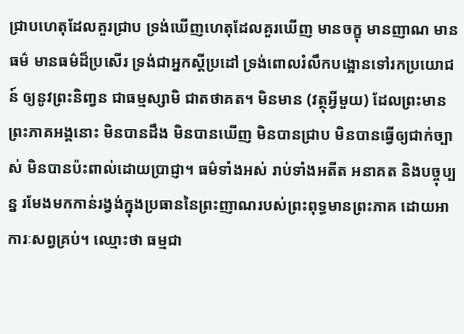ជ្រាបហេតុដែលគួរជ្រាប ទ្រង់ឃើញហេតុដែលគួរឃើញ មានចក្ខុ មានញាណ មានធម៌ មានធម៌ដ៏ប្រសើរ ទ្រង់ជាអ្នកស្ដីប្រដៅ ទ្រង់ពោលរំលឹកបង្អោនទៅរកប្រយោជន៍ ឲ្យនូវព្រះនិពា្វន ជាធម្មស្សាមិ ជាតថាគត។ មិនមាន (វត្ថុអ្វីមួយ) ដែលព្រះមានព្រះភាគអង្គនោះ មិនបានដឹង មិនបានឃើញ មិនបានជ្រាប មិនបានធ្វើឲ្យជាក់ច្បាស់ មិនបានប៉ះពាល់ដោយប្រាជ្ញា។ ធម៌ទាំងអស់ រាប់ទាំងអតីត អនាគត និងបច្ចុប្បន្ន រមែងមកកាន់រង្វង់ក្នុងប្រធាននៃព្រះញាណរបស់ព្រះពុទ្ធមានព្រះភាគ ដោយអាការៈសព្វគ្រប់។ ឈ្មោះថា ធម្មជា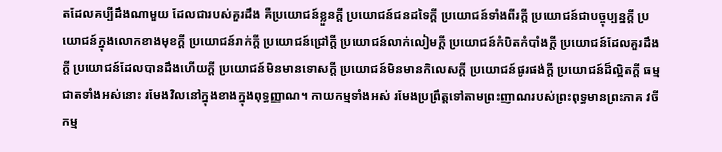តដែលគប្បីដឹងណាមួយ ដែលជារបស់គួរដឹង គឺប្រយោជន៍ខ្លួនក្តី ប្រយោជន៍ជនដទៃក្តី ប្រយោជន៍ទាំងពីរក្តី ប្រយោជន៍ជាបច្ចុប្បន្នក្តី ប្រយោជន៍ក្នុងលោកខាងមុខក្តី ប្រយោជន៍រាក់ក្តី ប្រយោជន៍ជ្រៅក្តី ប្រយោជន៍លាក់លៀមក្តី ប្រយោជន៍កំបិតកំបាំងក្តី ប្រយោជន៍ដែលគួរដឹងក្តី ប្រយោជន៍ដែលបានដឹងហើយក្តី ប្រយោជន៍មិនមានទោសក្តី ប្រយោជន៍មិនមានកិលេសក្តី ប្រយោជន៍ផូរផង់ក្តី ប្រយោជន៍ដ៏ល្អិតក្តី ធម្មជាតទាំងអស់នោះ រមែងវិលនៅក្នុងខាងក្នុងពុទ្ធញ្ញាណ។ កាយកម្មទាំងអស់ រមែងប្រព្រឹត្តទៅតាមព្រះញាណរបស់ព្រះពុទ្ធមានព្រះភាគ វចីកម្ម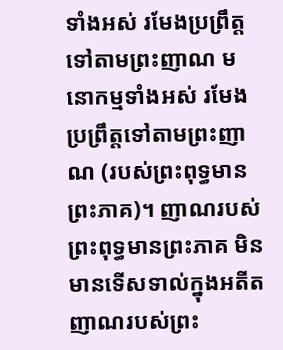ទាំងអស់ រមែងប្រព្រឹត្តទៅតាមព្រះញាណ មនោកម្មទាំងអស់ រមែងប្រព្រឹត្តទៅតាមព្រះញាណ (របស់ព្រះពុទ្ធមានព្រះភាគ)។ ញាណរបស់ព្រះពុទ្ធមានព្រះភាគ មិនមានទើសទាល់ក្នុងអតីត ញាណរបស់ព្រះ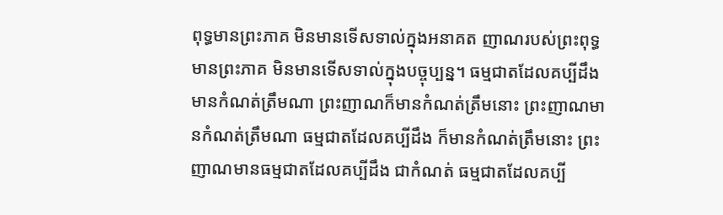ពុទ្ធមានព្រះភាគ មិនមានទើសទាល់ក្នុងអនាគត ញាណរបស់ព្រះពុទ្ធមានព្រះភាគ មិនមានទើសទាល់ក្នុងបច្ចុប្បន្ន។ ធម្មជាតដែលគប្បីដឹង មានកំណត់ត្រឹមណា ព្រះញាណក៏មានកំណត់ត្រឹមនោះ ព្រះញាណមានកំណត់ត្រឹមណា ធម្មជាតដែលគប្បីដឹង ក៏មានកំណត់ត្រឹមនោះ ព្រះញាណមានធម្មជាតដែលគប្បីដឹង ជាកំណត់ ធម្មជាតដែលគប្បី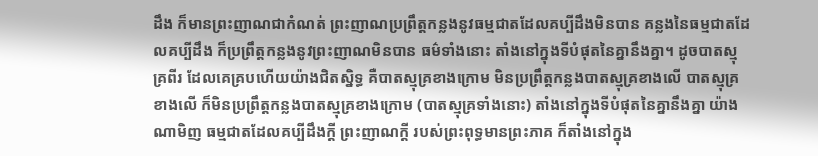ដឹង ក៏មានព្រះញាណជាកំណត់ ព្រះញាណប្រព្រឹត្តកន្លងនូវធម្មជាតដែលគប្បីដឹងមិនបាន គន្លងនៃធម្មជាតដែលគប្បីដឹង ក៏ប្រព្រឹត្តកន្លងនូវព្រះញាណមិនបាន ធម៌ទាំងនោះ តាំងនៅក្នុងទីបំផុតនៃគ្នានឹងគ្នា។ ដូចបាតស្មុគ្រពីរ ដែលគេគ្របហើយយ៉ាងជិតស្និទ្ធ គឺបាតស្មុគ្រខាងក្រោម មិនប្រព្រឹត្តកន្លងបាតស្មុគ្រខាងលើ បាតស្មុគ្រខាងលើ ក៏មិនប្រព្រឹត្តកន្លងបាតស្មុគ្រខាងក្រោម (បាតស្មុគ្រទាំងនោះ) តាំងនៅក្នុងទីបំផុតនៃគ្នានឹងគ្នា យ៉ាងណាមិញ ធម្មជាតដែលគប្បីដឹងក្តី ព្រះញាណក្តី របស់ព្រះពុទ្ធមានព្រះភាគ ក៏តាំងនៅក្នុង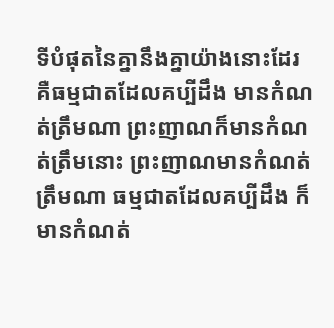ទីបំផុតនៃគ្នានឹងគ្នាយ៉ាងនោះដែរ គឺធម្មជាតដែលគប្បីដឹង មានកំណត់ត្រឹមណា ព្រះញាណក៏មានកំណត់ត្រឹមនោះ ព្រះញាណមានកំណត់ត្រឹមណា ធម្មជាតដែលគប្បីដឹង ក៏មានកំណត់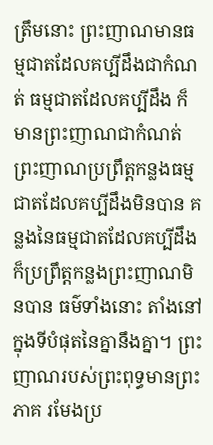ត្រឹមនោះ ព្រះញាណមានធម្មជាតដែលគប្បីដឹងជាកំណត់ ធម្មជាតដែលគប្បីដឹង ក៏មានព្រះញាណជាកំណត់ ព្រះញាណប្រព្រឹត្តកន្លងធម្មជាតដែលគប្បីដឹងមិនបាន គន្លងនៃធម្មជាតដែលគប្បីដឹង ក៏ប្រព្រឹត្តកន្លងព្រះញាណមិនបាន ធម៌ទាំងនោះ តាំងនៅក្នុងទីបំផុតនៃគ្នានឹងគ្នា។ ព្រះញាណរបស់ព្រះពុទ្ធមានព្រះភាគ រមែងប្រ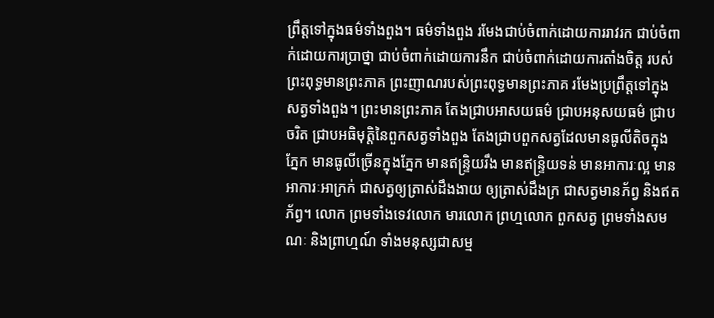ព្រឹត្តទៅក្នុងធម៌ទាំងពួង។ ធម៌ទាំងពួង រមែងជាប់ចំពាក់ដោយការរាវរក ជាប់ចំពាក់ដោយការប្រាថ្នា ជាប់ចំពាក់ដោយការនឹក ជាប់ចំពាក់ដោយការតាំងចិត្ត របស់ព្រះពុទ្ធមានព្រះភាគ ព្រះញាណរបស់ព្រះពុទ្ធមានព្រះភាគ រមែងប្រព្រឹត្តទៅក្នុងសត្វទាំងពួង។ ព្រះមានព្រះភាគ តែងជ្រាបអាសយធម៌ ជ្រាបអនុសយធម៌ ជ្រាបចរិត ជ្រាបអធិមុត្តិនៃពួកសត្វទាំងពួង តែងជ្រាបពួកសត្វដែលមានធូលីតិចក្នុងភ្នែក មានធូលីច្រើនក្នុងភ្នែក មានឥន្រ្ទិយរឹង មានឥន្រ្ទិយទន់ មានអាការៈល្អ មានអាការៈអាក្រក់ ជាសត្វឲ្យត្រាស់ដឹងងាយ ឲ្យត្រាស់ដឹងក្រ ជាសត្វមានភ័ព្វ និងឥតភ័ព្វ។ លោក ព្រមទាំងទេវលោក មារលោក ព្រហ្មលោក ពួកសត្វ ព្រមទាំងសមណៈ និងព្រាហ្មណ៍ ទាំងមនុស្សជាសម្ម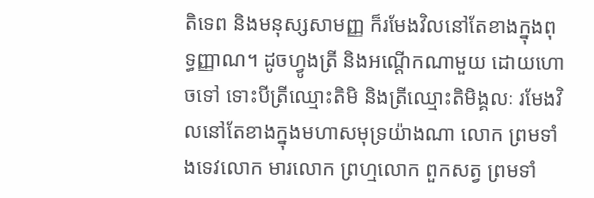តិទេព និងមនុស្សសាមញ្ញ ក៏រមែងវិលនៅតែខាងក្នុងពុទ្ធញ្ញាណ។ ដូចហ្វូងត្រី និងអណ្តើកណាមួយ ដោយហោចទៅ ទោះបីត្រីឈ្មោះតិមិ និងត្រីឈ្មោះតិមិង្គលៈ រមែងវិលនៅតែខាងក្នុងមហាសមុទ្រយ៉ាងណា លោក ព្រមទាំងទេវលោក មារលោក ព្រហ្មលោក ពួកសត្វ ព្រមទាំ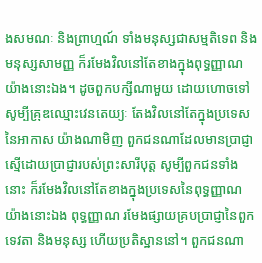ងសមណៈ និងព្រាហ្មណ៍ ទាំងមនុស្សជាសម្មតិទេព និងមនុស្សសាមញ្ញ ក៏រមែងវិលនៅតែខាងក្នុងពុទ្ធញ្ញាណ យ៉ាងនោះឯង។ ដូចពួកបក្សីណាមួយ ដោយហោចទៅ សូម្បីគ្រុឌឈ្មោះវេនតេយ្យៈ តែងវិលនៅតែក្នុងប្រទេសនៃអាកាស យ៉ាងណាមិញ ពួកជនណាដែលមានប្រាជ្ញាស្មើដោយប្រាជ្ញារបស់ព្រះសារីបុត្ត សូម្បីពួកជនទាំងនោះ ក៏រមែងវិលនៅតែខាងក្នុងប្រទេសនៃពុទ្ធញ្ញាណ យ៉ាងនោះឯង ពុទ្ធញ្ញាណ រមែងផ្សាយគ្របប្រាជ្ញានៃពួកទេវតា និងមនុស្ស ហើយប្រតិស្ឋាននៅ។ ពួកជនណា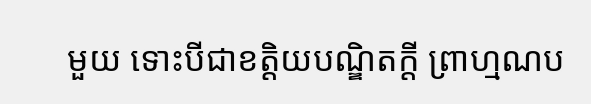មួយ ទោះបីជាខត្តិយបណ្ឌិតក្តី ព្រាហ្មណប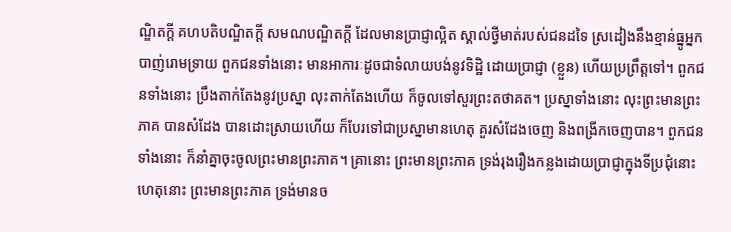ណ្ឌិតក្តី គហបតិបណ្ឌិតក្តី សមណបណ្ឌិតក្តី ដែលមានប្រាជ្ញាល្អិត ស្គាល់ថ្វីមាត់របស់ជនដទៃ ស្រដៀងនឹងខ្មាន់ធ្នូអ្នកបាញ់រោមទ្រាយ ពួកជនទាំងនោះ មានអាការៈដូចជាទំលាយបង់នូវទិដ្ឋិ ដោយប្រាជ្ញា (ខ្លួន) ហើយប្រព្រឹត្តទៅ។ ពួកជនទាំងនោះ ប្រឹងតាក់តែងនូវប្រស្នា លុះតាក់តែងហើយ ក៏ចូលទៅសួរព្រះតថាគត។ ប្រស្នាទាំងនោះ លុះព្រះមានព្រះភាគ បានសំដែង បានដោះស្រាយហើយ ក៏បែរទៅជាប្រស្នាមានហេតុ គួរសំដែងចេញ និងពង្រីកចេញបាន។ ពួកជនទាំងនោះ ក៏នាំគ្នាចុះចូលព្រះមានព្រះភាគ។ គ្រានោះ ព្រះមានព្រះភាគ ទ្រង់រុងរឿងកន្លងដោយប្រាជ្ញាក្នុងទីប្រជុំនោះ ហេតុនោះ ព្រះមានព្រះភាគ ទ្រង់មានច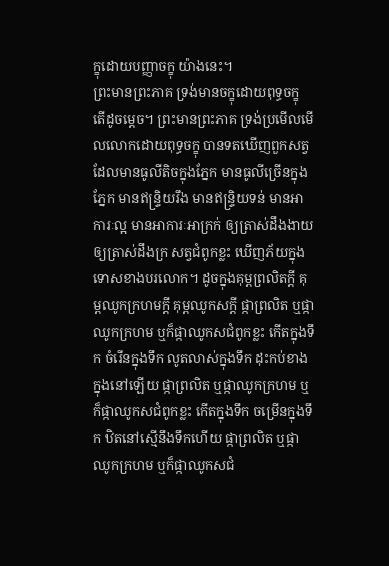ក្ខុដោយបញ្ញាចក្ខុ យ៉ាងនេះ។
ព្រះមានព្រះភាគ ទ្រង់មានចក្ខុដោយពុទ្ធចក្ខុ តើដូចម្ដេច។ ព្រះមានព្រះភាគ ទ្រង់ប្រមើលមើលលោកដោយពុទ្ធចក្ខុ បានទតឃើញពួកសត្វដែលមានធូលីតិចក្នុងភ្នែក មានធូលីច្រើនក្នុងភ្នែក មានឥន្រ្ទិយរឹង មានឥន្រ្ទិយទន់ មានអាការៈល្អ មានអាការៈអាក្រក់ ឲ្យត្រាស់ដឹងងាយ ឲ្យត្រាស់ដឹងក្រ សត្វជំពូកខ្លះ ឃើញភ័យក្នុងទោសខាងបរលោក។ ដូចក្នុងគុម្ពព្រលិតក្តី គុម្ពឈូកក្រហមក្តី គុម្ពឈូកសក្តី ផ្កាព្រលិត ឬផ្កាឈូកក្រហម ឬក៏ផ្កាឈូកសជំពូកខ្លះ កើតក្នុងទឹក ចំរើនក្នុងទឹក លូតលាស់ក្នុងទឹក ដុះកប់ខាងក្នុងនៅឡើយ ផ្កាព្រលិត ឬផ្កាឈូកក្រហម ឬក៏ផ្កាឈូកសជំពូកខ្លះ កើតក្នុងទឹក ចម្រើនក្នុងទឹក ឋិតនៅស្មើនឹងទឹកហើយ ផ្កាព្រលិត ឬផ្កាឈូកក្រហម ឬក៏ផ្កាឈូកសជំ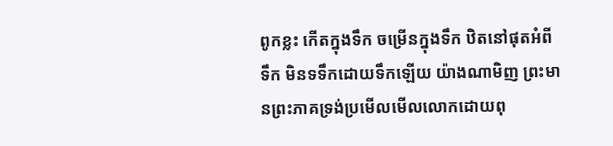ពូកខ្លះ កើតក្នុងទឹក ចម្រើនក្នុងទឹក ឋិតនៅផុតអំពីទឹក មិនទទឹកដោយទឹកឡើយ យ៉ាងណាមិញ ព្រះមានព្រះភាគទ្រង់ប្រមើលមើលលោកដោយពុ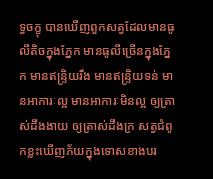ទ្ធចក្ខុ បានឃើញពួកសត្វដែលមានធូលីតិចក្នុងភ្នែក មានធូលីច្រើនក្នុងភ្នែក មានឥន្រ្ទិយរឹង មានឥន្រ្ទិយទន់ មានអាការៈល្អ មានអាការៈមិនល្អ ឲ្យត្រាស់ដឹងងាយ ឲ្យត្រាស់ដឹងក្រ សត្វជំពូកខ្លះឃើញភ័យក្នុងទោសខាងបរ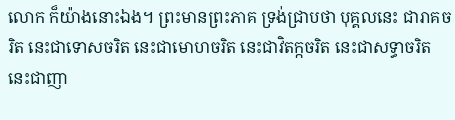លោក ក៏យ៉ាងនោះឯង។ ព្រះមានព្រះភាគ ទ្រង់ជ្រាបថា បុគ្គលនេះ ជារាគចរិត នេះជាទោសចរិត នេះជាមោហចរិត នេះជាវិតក្កចរិត នេះជាសទ្ធាចរិត នេះជាញា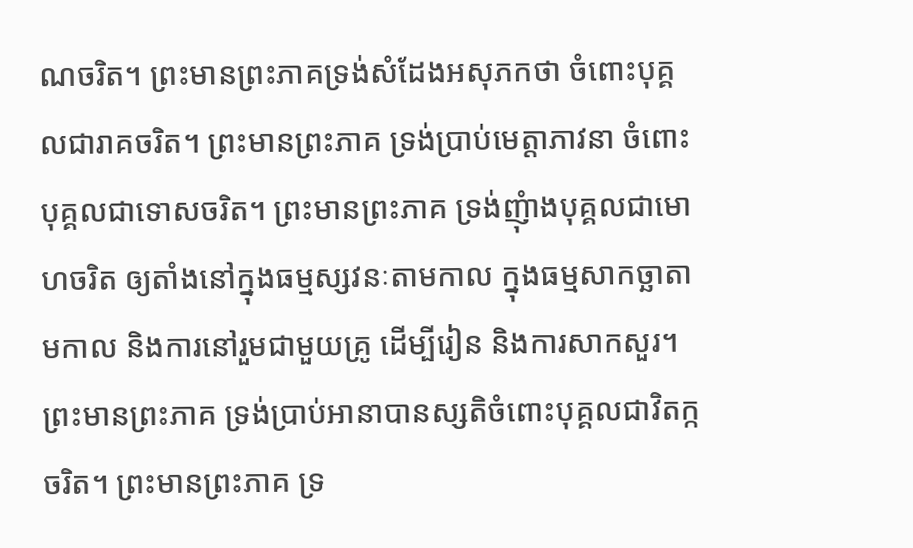ណចរិត។ ព្រះមានព្រះភាគទ្រង់សំដែងអសុភកថា ចំពោះបុគ្គលជារាគចរិត។ ព្រះមានព្រះភាគ ទ្រង់ប្រាប់មេត្តាភាវនា ចំពោះបុគ្គលជាទោសចរិត។ ព្រះមានព្រះភាគ ទ្រង់ញុំាងបុគ្គលជាមោហចរិត ឲ្យតាំងនៅក្នុងធម្មស្សវនៈតាមកាល ក្នុងធម្មសាកច្ឆាតាមកាល និងការនៅរួមជាមួយគ្រូ ដើម្បីរៀន និងការសាកសួរ។ ព្រះមានព្រះភាគ ទ្រង់ប្រាប់អានាបានស្សតិចំពោះបុគ្គលជាវិតក្កចរិត។ ព្រះមានព្រះភាគ ទ្រ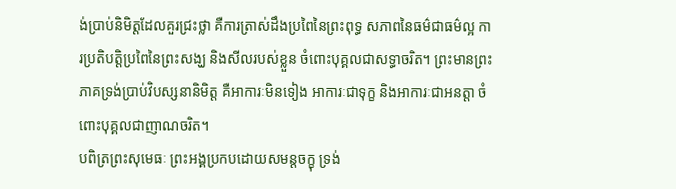ង់ប្រាប់និមិត្តដែលគួរជ្រះថ្លា គឺការត្រាស់ដឹងប្រពៃនៃព្រះពុទ្ធ សភាពនៃធម៌ជាធម៌ល្អ ការប្រតិបត្តិប្រពៃនៃព្រះសង្ឃ និងសីលរបស់ខ្លួន ចំពោះបុគ្គលជាសទ្ធាចរិត។ ព្រះមានព្រះភាគទ្រង់ប្រាប់វិបស្សនានិមិត្ត គឺអាការៈមិនទៀង អាការៈជាទុក្ខ និងអាការៈជាអនត្តា ចំពោះបុគ្គលជាញាណចរិត។
បពិត្រព្រះសុមេធៈ ព្រះអង្គប្រកបដោយសមន្តចក្ខុ ទ្រង់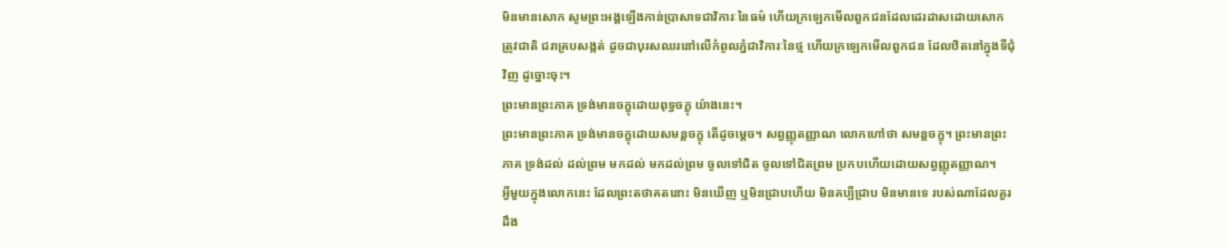មិនមានសោក សូមព្រះអង្គឡើងកាន់ប្រាសាទជាវិការៈនៃធម៌ ហើយក្រឡេកមើលពួកជនដែលដេរដាសដោយសោក ត្រូវជាតិ ជរាគ្របសង្កត់ ដូចជាបុរសឈរនៅលើកំពូលភ្នំជាវិការៈនៃថ្ម ហើយក្រឡេកមើលពួកជន ដែលឋិតនៅក្នុងទីជុំវិញ ដូច្នោះចុះ។
ព្រះមានព្រះភាគ ទ្រង់មានចក្ខុដោយពុទ្ធចក្ខុ យ៉ាងនេះ។
ព្រះមានព្រះភាគ ទ្រង់មានចក្ខុដោយសមន្តចក្ខុ តើដូចម្ដេច។ សព្វញ្ញុតញ្ញាណ លោកហៅថា សមន្តចក្ខុ។ ព្រះមានព្រះភាគ ទ្រង់ដល់ ដល់ព្រម មកដល់ មកដល់ព្រម ចូលទៅជិត ចូលទៅជិតព្រម ប្រកបហើយដោយសព្វញ្ញុតញ្ញាណ។
អ្វីមួយក្នុងលោកនេះ ដែលព្រះតថាគតនោះ មិនឃើញ ឬមិនជ្រាបហើយ មិនគប្បីជ្រាប មិនមានទេ របស់ណាដែលគួរដឹង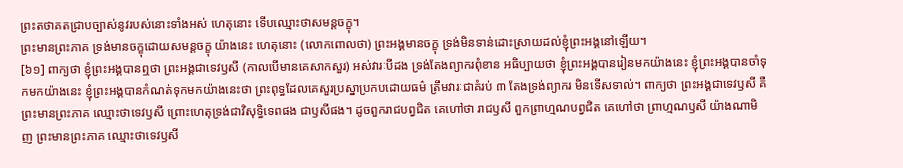ព្រះតថាគតជ្រាបច្បាស់នូវរបស់នោះទាំងអស់ ហេតុនោះ ទើបឈ្មោះថាសមន្តចក្ខុ។
ព្រះមានព្រះភាគ ទ្រង់មានចក្ខុដោយសមន្តចក្ខុ យ៉ាងនេះ ហេតុនោះ (លោកពោលថា) ព្រះអង្គមានចក្ខុ ទ្រង់មិនទាន់ដោះស្រាយដល់ខ្ញុំព្រះអង្គនៅឡើយ។
[៦១] ពាក្យថា ខ្ញុំព្រះអង្គបានឮថា ព្រះអង្គជាទេវឫសី (កាលបើមានគេសាកសួរ) អស់វារៈបីដង ទ្រង់តែងព្យាករពុំខាន អធិប្បាយថា ខ្ញុំព្រះអង្គបានរៀនមកយ៉ាងនេះ ខ្ញុំព្រះអង្គបានចាំទុកមកយ៉ាងនេះ ខ្ញុំព្រះអង្គបានកំណត់ទុកមកយ៉ាងនេះថា ព្រះពុទ្ធដែលគេសួរប្រស្នាប្រកបដោយធម៌ ត្រឹមវារៈជាគំរប់ ៣ តែងទ្រង់ព្យាករ មិនទើសទាល់។ ពាក្យថា ព្រះអង្គជាទេវឫសី គឺព្រះមានព្រះភាគ ឈ្មោះថាទេវឫសី ព្រោះហេតុទ្រង់ជាវិសុទ្ធិទេពផង ជាឫសីផង។ ដូចពួករាជបព្វជិត គេហៅថា រាជឫសី ពួកព្រាហ្មណបព្វជិត គេហៅថា ព្រាហ្មណឫសី យ៉ាងណាមិញ ព្រះមានព្រះភាគ ឈ្មោះថាទេវឫសី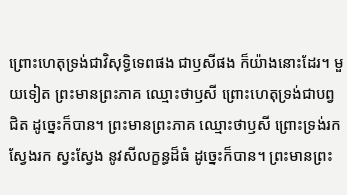ព្រោះហេតុទ្រង់ជាវិសុទ្ធិទេពផង ជាឫសីផង ក៏យ៉ាងនោះដែរ។ មួយទៀត ព្រះមានព្រះភាគ ឈ្មោះថាឫសី ព្រោះហេតុទ្រង់ជាបព្វជិត ដូច្នេះក៏បាន។ ព្រះមានព្រះភាគ ឈ្មោះថាឫសី ព្រោះទ្រង់រក ស្វែងរក ស្វះស្វែង នូវសីលក្ខន្ធដ៏ធំ ដូច្នេះក៏បាន។ ព្រះមានព្រះ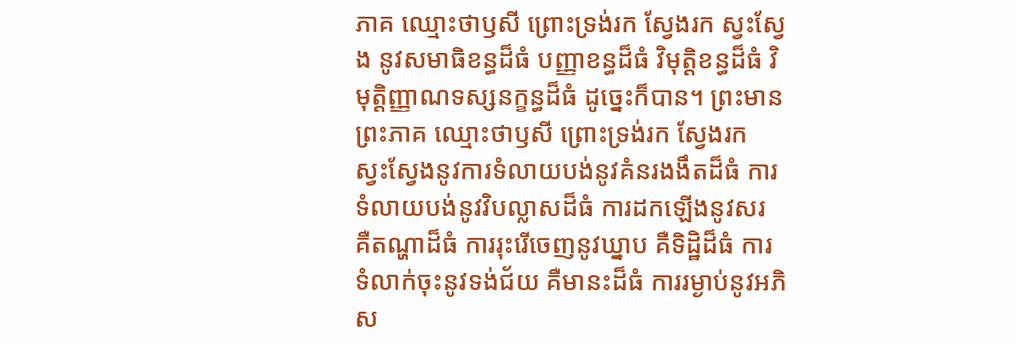ភាគ ឈ្មោះថាឫសី ព្រោះទ្រង់រក ស្វែងរក ស្វះស្វែង នូវសមាធិខន្ធដ៏ធំ បញ្ញាខន្ធដ៏ធំ វិមុត្ដិខន្ធដ៏ធំ វិមុត្ដិញ្ញាណទស្សនក្ខន្ធដ៏ធំ ដូច្នេះក៏បាន។ ព្រះមានព្រះភាគ ឈ្មោះថាឫសី ព្រោះទ្រង់រក ស្វែងរក ស្វះស្វែងនូវការទំលាយបង់នូវគំនរងងឹតដ៏ធំ ការទំលាយបង់នូវវិបល្លាសដ៏ធំ ការដកឡើងនូវសរ គឺតណ្ហាដ៏ធំ ការរុះរើចេញនូវឃ្នាប គឺទិដ្ឋិដ៏ធំ ការទំលាក់ចុះនូវទង់ជ័យ គឺមានះដ៏ធំ ការរម្ងាប់នូវអភិស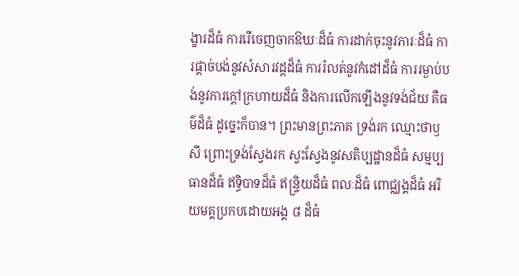ង្ខារដ៏ធំ ការរើចេញចាកឱឃៈដ៏ធំ ការដាក់ចុះនូវភារៈដ៏ធំ ការផ្តាច់បង់នូវសំសារវដ្តដ៏ធំ ការរំលត់នូវកំដៅដ៏ធំ ការរម្ងាប់បង់នូវការក្តៅក្រហាយដ៏ធំ និងការលើកឡើងនូវទង់ជ័យ គឺធម៌ដ៏ធំ ដូច្នេះក៏បាន។ ព្រះមានព្រះភាគ ទ្រង់រក ឈ្មោះថាឫសី ព្រោះទ្រង់ស្វែងរក ស្វះស្វែងនូវសតិប្បដ្ឋានដ៏ធំ សម្មប្បធានដ៏ធំ ឥទ្ធិបាទដ៏ធំ ឥន្រ្ទិយដ៏ធំ ពលៈដ៏ធំ ពោជ្ឈង្គដ៏ធំ អរិយមគ្គប្រកបដោយអង្គ ៨ ដ៏ធំ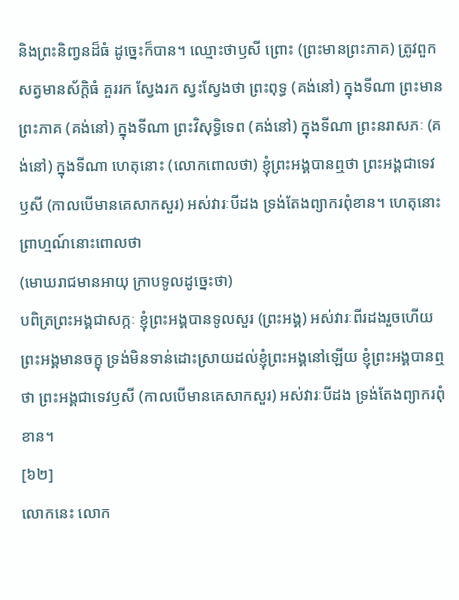និងព្រះនិពា្វនដ៏ធំ ដូច្នេះក៏បាន។ ឈ្មោះថាឫសី ព្រោះ (ព្រះមានព្រះភាគ) ត្រូវពួកសត្វមានស័ក្តិធំ គួររក ស្វែងរក ស្វះស្វែងថា ព្រះពុទ្ធ (គង់នៅ) ក្នុងទីណា ព្រះមានព្រះភាគ (គង់នៅ) ក្នុងទីណា ព្រះវិសុទ្ធិទេព (គង់នៅ) ក្នុងទីណា ព្រះនរាសភៈ (គង់នៅ) ក្នុងទីណា ហេតុនោះ (លោកពោលថា) ខ្ញុំព្រះអង្គបានឮថា ព្រះអង្គជាទេវឫសី (កាលបើមានគេសាកសួរ) អស់វារៈបីដង ទ្រង់តែងព្យាករពុំខាន។ ហេតុនោះ ព្រាហ្មណ៍នោះពោលថា
(មោឃរាជមានអាយុ ក្រាបទូលដូច្នេះថា)
បពិត្រព្រះអង្គជាសក្កៈ ខ្ញុំព្រះអង្គបានទូលសួរ (ព្រះអង្គ) អស់វារៈពីរដងរួចហើយ ព្រះអង្គមានចក្ខុ ទ្រង់មិនទាន់ដោះស្រាយដល់ខ្ញុំព្រះអង្គនៅឡើយ ខ្ញុំព្រះអង្គបានឮថា ព្រះអង្គជាទេវឫសី (កាលបើមានគេសាកសួរ) អស់វារៈបីដង ទ្រង់តែងព្យាករពុំខាន។
[៦២]
លោកនេះ លោក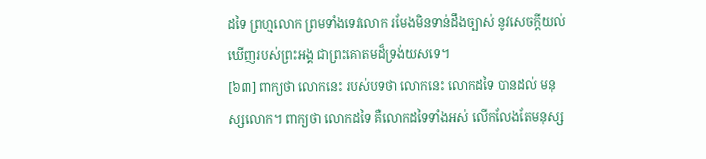ដទៃ ព្រហ្មលោក ព្រមទាំងទេវលោក រមែងមិនទាន់ដឹងច្បាស់ នូវសេចក្តីយល់ឃើញរបស់ព្រះអង្គ ជាព្រះគោតមដ៏ទ្រង់យសទេ។
[៦៣] ពាក្យថា លោកនេះ របស់បទថា លោកនេះ លោកដទៃ បានដល់ មនុស្សលោក។ ពាក្យថា លោកដទៃ គឺលោកដទៃទាំងអស់ លើកលែងតែមនុស្ស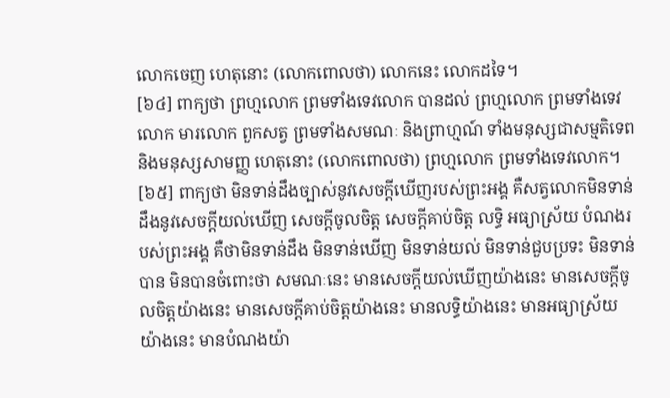លោកចេញ ហេតុនោះ (លោកពោលថា) លោកនេះ លោកដទៃ។
[៦៤] ពាក្យថា ព្រហ្មលោក ព្រមទាំងទេវលោក បានដល់ ព្រហ្មលោក ព្រមទាំងទេវលោក មារលោក ពួកសត្វ ព្រមទាំងសមណៈ និងព្រាហ្មណ៍ ទាំងមនុស្សជាសម្មតិទេព និងមនុស្សសាមញ្ញ ហេតុនោះ (លោកពោលថា) ព្រហ្មលោក ព្រមទាំងទេវលោក។
[៦៥] ពាក្យថា មិនទាន់ដឹងច្បាស់នូវសេចក្តីឃើញរបស់ព្រះអង្គ គឺសត្វលោកមិនទាន់ដឹងនូវសេចក្តីយល់ឃើញ សេចក្តីចូលចិត្ត សេចក្តីគាប់ចិត្ត លទ្ធិ អធ្យាស្រ័យ បំណងរបស់ព្រះអង្គ គឺថាមិនទាន់ដឹង មិនទាន់ឃើញ មិនទាន់យល់ មិនទាន់ជួបប្រទះ មិនទាន់បាន មិនបានចំពោះថា សមណៈនេះ មានសេចក្តីយល់ឃើញយ៉ាងនេះ មានសេចក្តីចូលចិត្តយ៉ាងនេះ មានសេចក្តីគាប់ចិត្តយ៉ាងនេះ មានលទ្ធិយ៉ាងនេះ មានអធ្យាស្រ័យយ៉ាងនេះ មានបំណងយ៉ា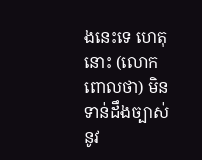ងនេះទេ ហេតុនោះ (លោកពោលថា) មិនទាន់ដឹងច្បាស់នូវ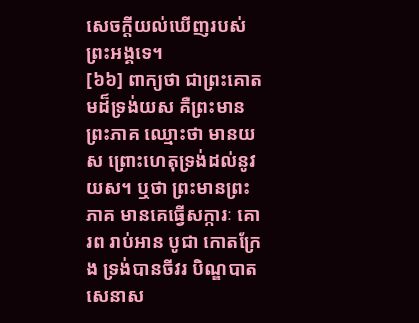សេចក្តីយល់ឃើញរបស់ព្រះអង្គទេ។
[៦៦] ពាក្យថា ជាព្រះគោតមដ៏ទ្រង់យស គឺព្រះមានព្រះភាគ ឈ្មោះថា មានយស ព្រោះហេតុទ្រង់ដល់នូវយស។ ឬថា ព្រះមានព្រះភាគ មានគេធើ្វសក្ការៈ គោរព រាប់អាន បូជា កោតក្រែង ទ្រង់បានចីវរ បិណ្ឌបាត សេនាស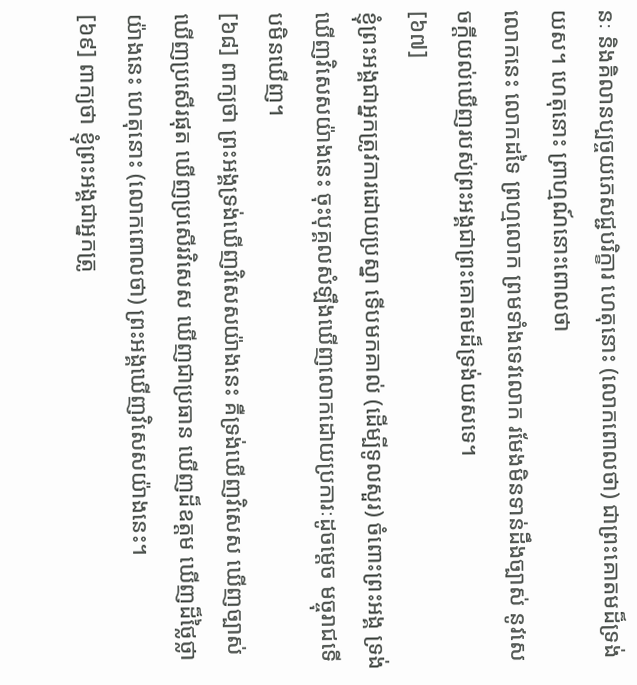នៈ និងគិលានប្បច្ចយភេសជ្ជបរិក្ខារ ហេតុនោះ (លោកពោលថា) ជាព្រះគោតមដ៏ទ្រង់យស។ ហេតុនោះ ព្រាហ្មណ៍នោះពោលថា
លោកនេះ លោកដទៃ ព្រហ្មលោក ព្រមទាំងទេវលោក រមែងមិនទាន់ដឹងច្បាស់ នូវសេចក្តីយល់ឃើញរបស់ព្រះអង្គជាព្រះគោតមដ៏ទ្រង់យសទេ។
[៦៧]
ខ្ញុំព្រះអង្គជាអ្នកត្រូវការដោយប្រស្នា ទើបមកគាល់ (ដើម្បីទូលសួរ) ចំពោះព្រះអង្គ ទ្រង់ឃើញវិសេសយ៉ាងនេះ ចុះបុគ្គលសំឡឹងឃើញលោកដោយប្រការៈដូចម្ដេច មច្ចុរាជទើបមិនឃើញ។
[៦៨] ពាក្យថា ព្រះអង្គទ្រង់ឃើញវិសេសយ៉ាងនេះ គឺទ្រង់ឃើញវិសេស ឃើញច្បាស់ ឃើញប្រសើរផុត ឃើញប្រសើរវិសេស ឃើញជាប្រធាន ឃើញដ៏ឧត្ដម ឃើញដ៏ថ្លៃថ្លាយ៉ាងនេះ ហេតុនោះ (លោកពោលថា) ព្រះអង្គឃើញវិសេសយ៉ាងនេះ។
[៦៩] ពាក្យថា ខ្ញុំព្រះអង្គជាអ្នកត្រូ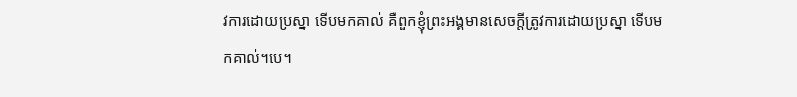វការដោយប្រស្នា ទើបមកគាល់ គឺពួកខ្ញុំព្រះអង្គមានសេចក្តីត្រូវការដោយប្រស្នា ទើបមកគាល់។បេ។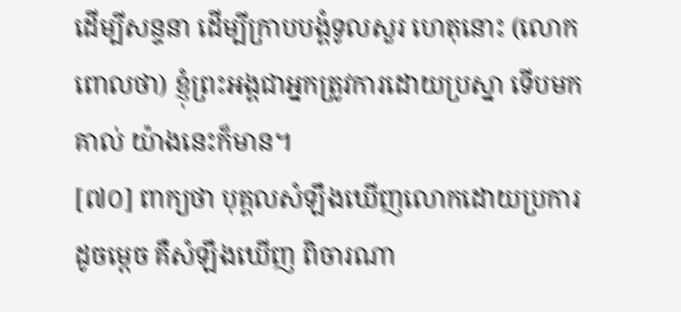ដើម្បីសន្ទនា ដើម្បីក្រាបបង្គំទូលសួរ ហេតុនោះ (លោកពោលថា) ខ្ញុំព្រះអង្គជាអ្នកត្រូវការដោយប្រស្នា ទើបមកគាល់ យ៉ាងនេះក៏មាន។
[៧០] ពាក្យថា បុគ្គលសំឡឹងឃើញលោកដោយប្រការដូចម្ដេច គឺសំឡឹងឃើញ ពិចារណា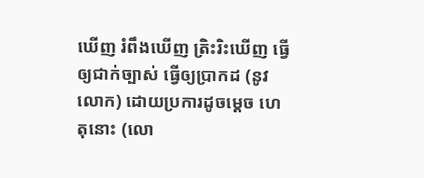ឃើញ រំពឹងឃើញ ត្រិះរិះឃើញ ធ្វើឲ្យជាក់ច្បាស់ ធ្វើឲ្យប្រាកដ (នូវលោក) ដោយប្រការដូចម្ដេច ហេតុនោះ (លោ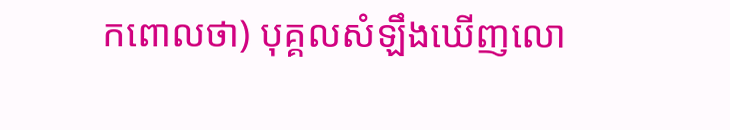កពោលថា) បុគ្គលសំឡឹងឃើញលោ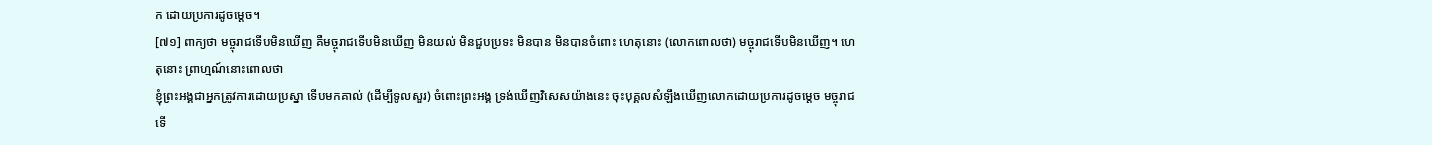ក ដោយប្រការដូចម្ដេច។
[៧១] ពាក្យថា មច្ចុរាជទើបមិនឃើញ គឺមច្ចុរាជទើបមិនឃើញ មិនយល់ មិនជួបប្រទះ មិនបាន មិនបានចំពោះ ហេតុនោះ (លោកពោលថា) មច្ចុរាជទើបមិនឃើញ។ ហេតុនោះ ព្រាហ្មណ៍នោះពោលថា
ខ្ញុំព្រះអង្គជាអ្នកត្រូវការដោយប្រស្នា ទើបមកគាល់ (ដើម្បីទូលសួរ) ចំពោះព្រះអង្គ ទ្រង់ឃើញវិសេសយ៉ាងនេះ ចុះបុគ្គលសំឡឹងឃើញលោកដោយប្រការដូចម្ដេច មច្ចុរាជទើ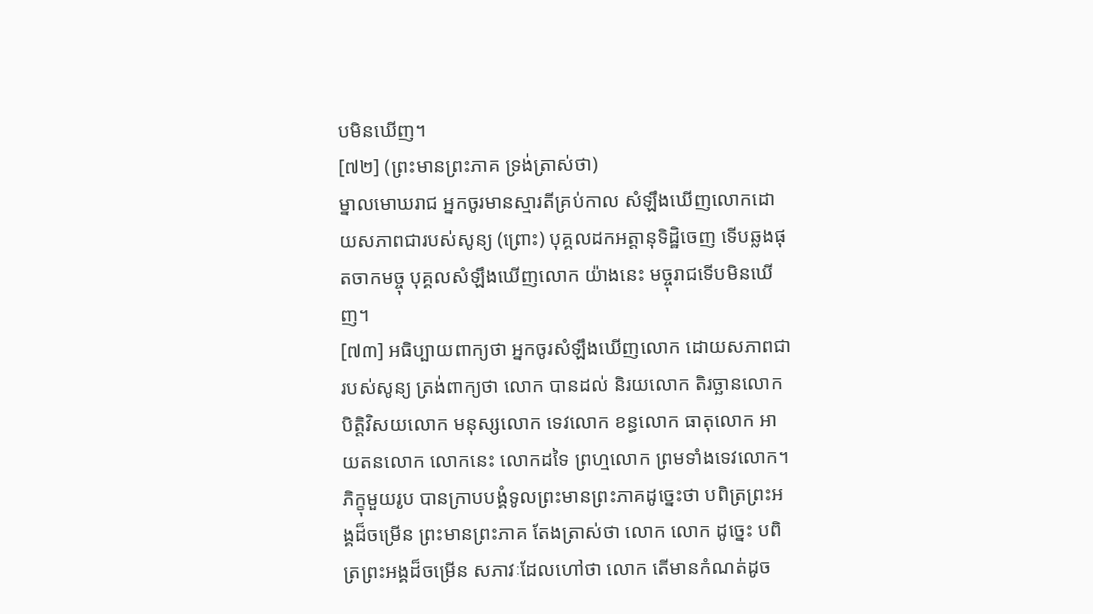បមិនឃើញ។
[៧២] (ព្រះមានព្រះភាគ ទ្រង់ត្រាស់ថា)
ម្នាលមោឃរាជ អ្នកចូរមានស្មារតីគ្រប់កាល សំឡឹងឃើញលោកដោយសភាពជារបស់សូន្យ (ព្រោះ) បុគ្គលដកអត្តានុទិដ្ឋិចេញ ទើបឆ្លងផុតចាកមច្ចុ បុគ្គលសំឡឹងឃើញលោក យ៉ាងនេះ មច្ចុរាជទើបមិនឃើញ។
[៧៣] អធិប្បាយពាក្យថា អ្នកចូរសំឡឹងឃើញលោក ដោយសភាពជារបស់សូន្យ ត្រង់ពាក្យថា លោក បានដល់ និរយលោក តិរច្ឆានលោក បិត្តិវិសយលោក មនុស្សលោក ទេវលោក ខន្ធលោក ធាតុលោក អាយតនលោក លោកនេះ លោកដទៃ ព្រហ្មលោក ព្រមទាំងទេវលោក។
ភិក្ខុមួយរូប បានក្រាបបង្គំទូលព្រះមានព្រះភាគដូច្នេះថា បពិត្រព្រះអង្គដ៏ចម្រើន ព្រះមានព្រះភាគ តែងត្រាស់ថា លោក លោក ដូច្នេះ បពិត្រព្រះអង្គដ៏ចម្រើន សភាវៈដែលហៅថា លោក តើមានកំណត់ដូច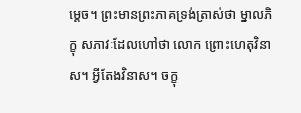ម្ដេច។ ព្រះមានព្រះភាគទ្រង់ត្រាស់ថា ម្នាលភិក្ខុ សភាវៈដែលហៅថា លោក ព្រោះហេតុវិនាស។ អី្វតែងវិនាស។ ចក្ខុ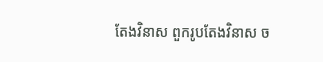តែងវិនាស ពួករូបតែងវិនាស ច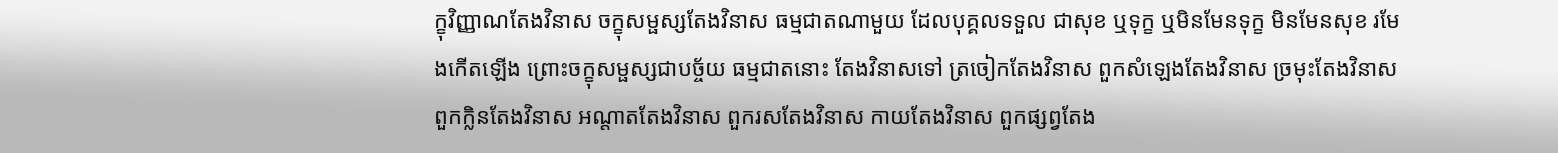ក្ខុវិញ្ញាណតែងវិនាស ចក្ខុសម្ផស្សតែងវិនាស ធម្មជាតណាមួយ ដែលបុគ្គលទទួល ជាសុខ ឬទុក្ខ ឬមិនមែនទុក្ខ មិនមែនសុខ រមែងកើតឡើង ព្រោះចក្ខុសម្ផស្សជាបច្ច័យ ធម្មជាតនោះ តែងវិនាសទៅ ត្រចៀកតែងវិនាស ពួកសំឡេងតែងវិនាស ច្រមុះតែងវិនាស ពួកក្លិនតែងវិនាស អណ្ដាតតែងវិនាស ពួករសតែងវិនាស កាយតែងវិនាស ពួកផ្សព្វតែង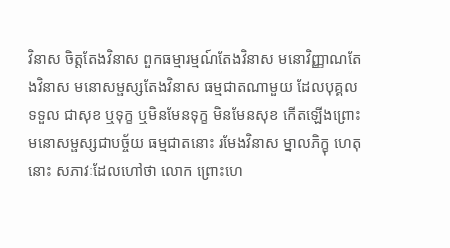វិនាស ចិត្តតែងវិនាស ពួកធម្មារម្មណ៍តែងវិនាស មនោវិញ្ញាណតែងវិនាស មនោសម្ផស្សតែងវិនាស ធម្មជាតណាមួយ ដែលបុគ្គលទទួល ជាសុខ ឬទុក្ខ ឬមិនមែនទុក្ខ មិនមែនសុខ កើតឡើងព្រោះមនោសម្ផស្សជាបច្ច័យ ធម្មជាតនោះ រមែងវិនាស ម្នាលភិក្ខុ ហេតុនោះ សភាវៈដែលហៅថា លោក ព្រោះហេ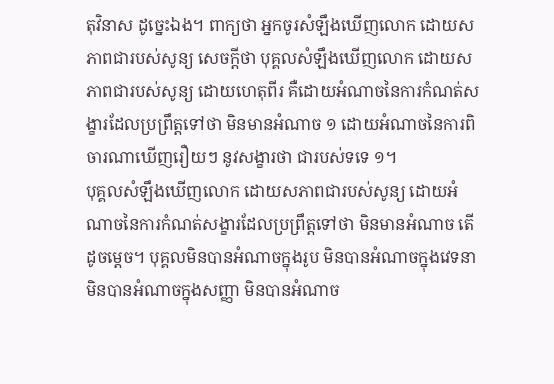តុវិនាស ដូច្នេះឯង។ ពាក្យថា អ្នកចូរសំឡឹងឃើញលោក ដោយសភាពជារបស់សូន្យ សេចក្តីថា បុគ្គលសំឡឹងឃើញលោក ដោយសភាពជារបស់សូន្យ ដោយហេតុពីរ គឺដោយអំណាចនៃការកំណត់សង្ខារដែលប្រព្រឹត្តទៅថា មិនមានអំណាច ១ ដោយអំណាចនៃការពិចារណាឃើញរឿយៗ នូវសង្ខារថា ជារបស់ទទេ ១។
បុគ្គលសំឡឹងឃើញលោក ដោយសភាពជារបស់សូន្យ ដោយអំណាចនៃការកំណត់សង្ខារដែលប្រព្រឹត្តទៅថា មិនមានអំណាច តើដូចម្ដេច។ បុគ្គលមិនបានអំណាចក្នុងរូប មិនបានអំណាចក្នុងវេទនា មិនបានអំណាចក្នុងសញ្ញា មិនបានអំណាច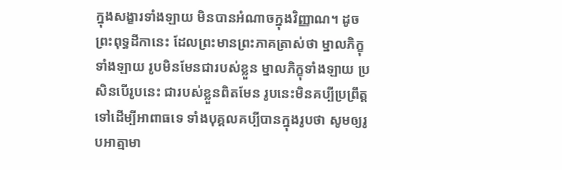ក្នុងសង្ខារទាំងឡាយ មិនបានអំណាចក្នុងវិញ្ញាណ។ ដូចព្រះពុទ្ធដីកានេះ ដែលព្រះមានព្រះភាគត្រាស់ថា ម្នាលភិក្ខុទាំងឡាយ រូបមិនមែនជារបស់ខ្លួន ម្នាលភិក្ខុទាំងឡាយ ប្រសិនបើរូបនេះ ជារបស់ខ្លួនពិតមែន រូបនេះមិនគប្បីប្រព្រឹត្តទៅដើម្បីអាពាធទេ ទាំងបុគ្គលគប្បីបានក្នុងរូបថា សូមឲ្យរូបអាត្មាមា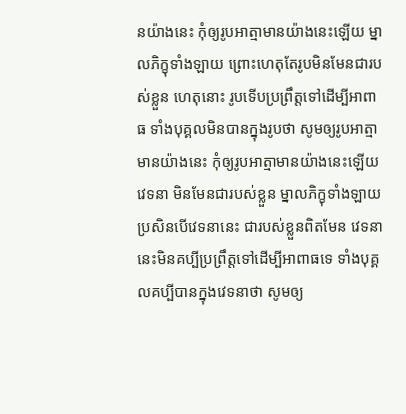នយ៉ាងនេះ កុំឲ្យរូបអាត្មាមានយ៉ាងនេះឡើយ ម្នាលភិក្ខុទាំងឡាយ ព្រោះហេតុតែរូបមិនមែនជារបស់ខ្លួន ហេតុនោះ រូបទើបប្រព្រឹត្តទៅដើម្បីអាពាធ ទាំងបុគ្គលមិនបានក្នុងរូបថា សូមឲ្យរូបអាត្មាមានយ៉ាងនេះ កុំឲ្យរូបអាត្មាមានយ៉ាងនេះឡើយ វេទនា មិនមែនជារបស់ខ្លួន ម្នាលភិក្ខុទាំងឡាយ ប្រសិនបើវេទនានេះ ជារបស់ខ្លួនពិតមែន វេទនានេះមិនគប្បីប្រព្រឹត្តទៅដើម្បីអាពាធទេ ទាំងបុគ្គលគប្បីបានក្នុងវេទនាថា សូមឲ្យ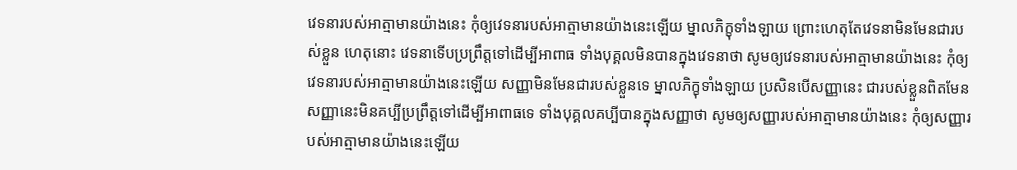វេទនារបស់អាត្មាមានយ៉ាងនេះ កុំឲ្យវេទនារបស់អាត្មាមានយ៉ាងនេះឡើយ ម្នាលភិក្ខុទាំងឡាយ ព្រោះហេតុតែវេទនាមិនមែនជារបស់ខ្លួន ហេតុនោះ វេទនាទើបប្រព្រឹត្តទៅដើម្បីអាពាធ ទាំងបុគ្គលមិនបានក្នុងវេទនាថា សូមឲ្យវេទនារបស់អាត្មាមានយ៉ាងនេះ កុំឲ្យវេទនារបស់អាត្មាមានយ៉ាងនេះឡើយ សញ្ញាមិនមែនជារបស់ខ្លួនទេ ម្នាលភិក្ខុទាំងឡាយ ប្រសិនបើសញ្ញានេះ ជារបស់ខ្លួនពិតមែន សញ្ញានេះមិនគប្បីប្រព្រឹត្តទៅដើម្បីអាពាធទេ ទាំងបុគ្គលគប្បីបានក្នុងសញ្ញាថា សូមឲ្យសញ្ញារបស់អាត្មាមានយ៉ាងនេះ កុំឲ្យសញ្ញារបស់អាត្មាមានយ៉ាងនេះឡើយ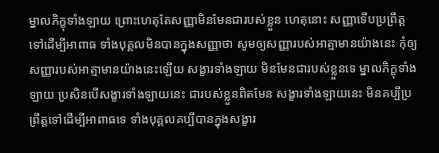ម្នាលភិក្ខុទាំងឡាយ ព្រោះហេតុតែសញ្ញាមិនមែនជារបស់ខ្លួន ហេតុនោះ សញ្ញាទើបប្រព្រឹត្តទៅដើម្បីអាពាធ ទាំងបុគ្គលមិនបានក្នុងសញ្ញាថា សូមឲ្យសញ្ញារបស់អាត្មាមានយ៉ាងនេះ កុំឲ្យសញ្ញារបស់អាត្មាមានយ៉ាងនេះឡើយ សង្ខារទាំងឡាយ មិនមែនជារបស់ខ្លួនទេ ម្នាលភិក្ខុទាំងឡាយ ប្រសិនបើសង្ខារទាំងឡាយនេះ ជារបស់ខ្លួនពិតមែន សង្ខារទាំងឡាយនេះ មិនគប្បីប្រព្រឹត្តទៅដើម្បីអាពាធទេ ទាំងបុគ្គលគប្បីបានក្នុងសង្ខារ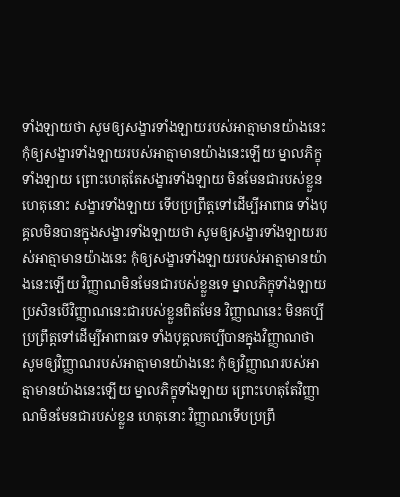ទាំងឡាយថា សូមឲ្យសង្ខារទាំងឡាយរបស់អាត្មាមានយ៉ាងនេះ កុំឲ្យសង្ខារទាំងឡាយរបស់អាត្មាមានយ៉ាងនេះឡើយ ម្នាលភិក្ខុទាំងឡាយ ព្រោះហេតុតែសង្ខារទាំងឡាយ មិនមែនជារបស់ខ្លួន ហេតុនោះ សង្ខារទាំងឡាយ ទើបប្រព្រឹត្តទៅដើម្បីអាពាធ ទាំងបុគ្គលមិនបានក្នុងសង្ខារទាំងឡាយថា សូមឲ្យសង្ខារទាំងឡាយរបស់អាត្មាមានយ៉ាងនេះ កុំឲ្យសង្ខារទាំងឡាយរបស់អាត្មាមានយ៉ាងនេះឡើយ វិញ្ញាណមិនមែនជារបស់ខ្លួនទេ ម្នាលភិក្ខុទាំងឡាយ ប្រសិនបើវិញ្ញាណនេះជារបស់ខ្លួនពិតមែន វិញ្ញាណនេះ មិនគប្បីប្រព្រឹត្តទៅដើម្បីអាពាធទេ ទាំងបុគ្គលគប្បីបានក្នុងវិញ្ញាណថា សូមឲ្យវិញ្ញាណរបស់អាត្មាមានយ៉ាងនេះ កុំឲ្យវិញ្ញាណរបស់អាត្មាមានយ៉ាងនេះឡើយ ម្នាលភិក្ខុទាំងឡាយ ព្រោះហេតុតែវិញ្ញាណមិនមែនជារបស់ខ្លួន ហេតុនោះ វិញ្ញាណទើបប្រព្រឹ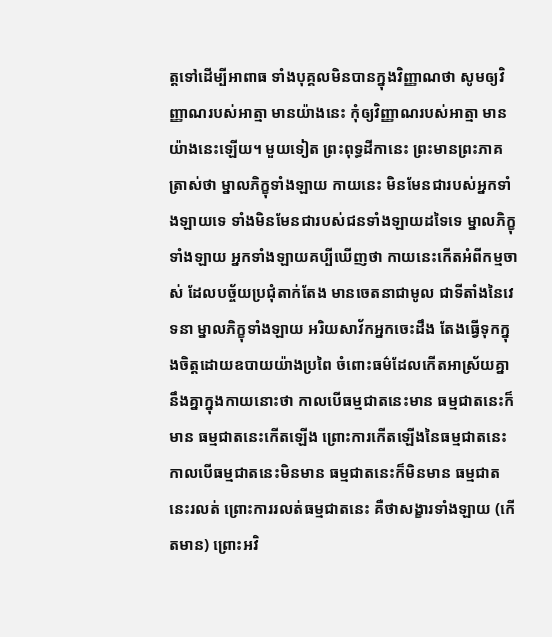ត្តទៅដើម្បីអាពាធ ទាំងបុគ្គលមិនបានក្នុងវិញ្ញាណថា សូមឲ្យវិញ្ញាណរបស់អាត្មា មានយ៉ាងនេះ កុំឲ្យវិញ្ញាណរបស់អាត្មា មានយ៉ាងនេះឡើយ។ មួយទៀត ព្រះពុទ្ធដីកានេះ ព្រះមានព្រះភាគត្រាស់ថា ម្នាលភិក្ខុទាំងឡាយ កាយនេះ មិនមែនជារបស់អ្នកទាំងឡាយទេ ទាំងមិនមែនជារបស់ជនទាំងឡាយដទៃទេ ម្នាលភិក្ខុទាំងឡាយ អ្នកទាំងឡាយគប្បីឃើញថា កាយនេះកើតអំពីកម្មចាស់ ដែលបច្ច័យប្រជុំតាក់តែង មានចេតនាជាមូល ជាទីតាំងនៃវេទនា ម្នាលភិក្ខុទាំងឡាយ អរិយសាវ័កអ្នកចេះដឹង តែងធ្វើទុកក្នុងចិត្តដោយឧបាយយ៉ាងប្រពៃ ចំពោះធម៌ដែលកើតអាស្រ័យគ្នានឹងគ្នាក្នុងកាយនោះថា កាលបើធម្មជាតនេះមាន ធម្មជាតនេះក៏មាន ធម្មជាតនេះកើតឡើង ព្រោះការកើតឡើងនៃធម្មជាតនេះ កាលបើធម្មជាតនេះមិនមាន ធម្មជាតនេះក៏មិនមាន ធម្មជាតនេះរលត់ ព្រោះការរលត់ធម្មជាតនេះ គឺថាសង្ខារទាំងឡាយ (កើតមាន) ព្រោះអវិ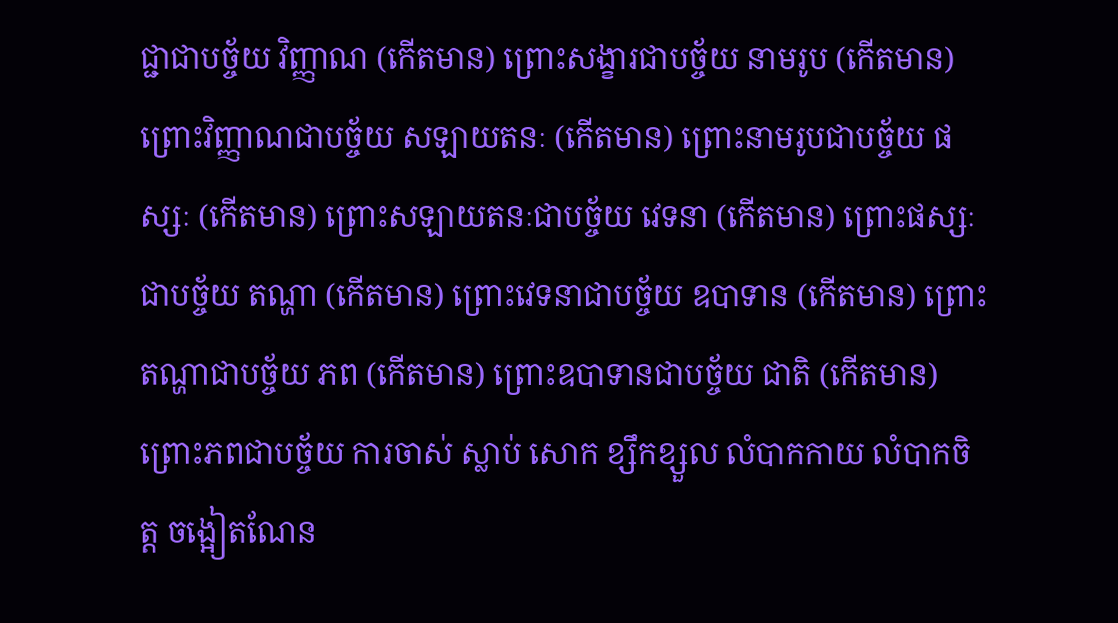ជ្ជាជាបច្ច័យ វិញ្ញាណ (កើតមាន) ព្រោះសង្ខារជាបច្ច័យ នាមរូប (កើតមាន) ព្រោះវិញ្ញាណជាបច្ច័យ សឡាយតនៈ (កើតមាន) ព្រោះនាមរូបជាបច្ច័យ ផស្សៈ (កើតមាន) ព្រោះសឡាយតនៈជាបច្ច័យ វេទនា (កើតមាន) ព្រោះផស្សៈជាបច្ច័យ តណ្ហា (កើតមាន) ព្រោះវេទនាជាបច្ច័យ ឧបាទាន (កើតមាន) ព្រោះតណ្ហាជាបច្ច័យ ភព (កើតមាន) ព្រោះឧបាទានជាបច្ច័យ ជាតិ (កើតមាន) ព្រោះភពជាបច្ច័យ ការចាស់ ស្លាប់ សោក ខ្សឹកខ្សួល លំបាកកាយ លំបាកចិត្ត ចង្អៀតណែន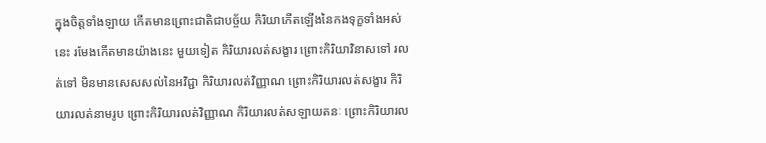ក្នុងចិត្តទាំងឡាយ កើតមានព្រោះជាតិជាបច្ច័យ កិរិយាកើតឡើងនៃកងទុក្ខទាំងអស់នេះ រមែងកើតមានយ៉ាងនេះ មួយទៀត កិរិយារលត់សង្ខារ ព្រោះកិរិយាវិនាសទៅ រលត់ទៅ មិនមានសេសសល់នៃអវិជ្ជា កិរិយារលត់វិញ្ញាណ ព្រោះកិរិយារលត់សង្ខារ កិរិយារលត់នាមរូប ព្រោះកិរិយារលត់វិញ្ញាណ កិរិយារលត់សឡាយតនៈ ព្រោះកិរិយារល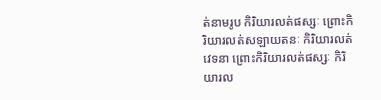ត់នាមរូប កិរិយារលត់ផស្សៈ ព្រោះកិរិយារលត់សឡាយតនៈ កិរិយារលត់វេទនា ព្រោះកិរិយារលត់ផស្សៈ កិរិយារល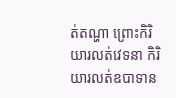ត់តណ្ហា ព្រោះកិរិយារលត់វេទនា កិរិយារលត់ឧបាទាន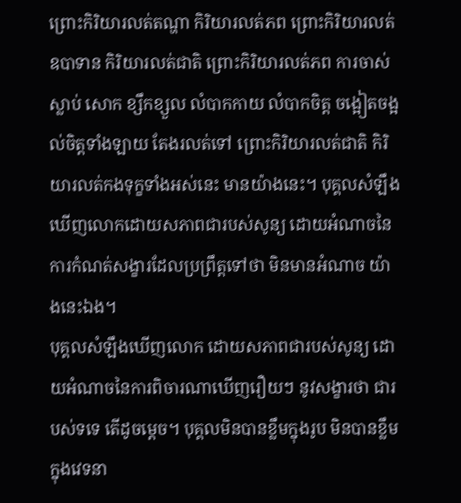ព្រោះកិរិយារលត់តណ្ហា កិរិយារលត់ភព ព្រោះកិរិយារលត់ឧបាទាន កិរិយារលត់ជាតិ ព្រោះកិរិយារលត់ភព ការចាស់ ស្លាប់ សោក ខ្សឹកខ្សួល លំបាកកាយ លំបាកចិត្ត ចង្អៀតចង្អល់ចិត្តទាំងឡាយ តែងរលត់ទៅ ព្រោះកិរិយារលត់ជាតិ កិរិយារលត់កងទុក្ខទាំងអស់នេះ មានយ៉ាងនេះ។ បុគ្គលសំឡឹងឃើញលោកដោយសភាពជារបស់សូន្យ ដោយអំណាចនៃការកំណត់សង្ខារដែលប្រព្រឹត្តទៅថា មិនមានអំណាច យ៉ាងនេះឯង។
បុគ្គលសំឡឹងឃើញលោក ដោយសភាពជារបស់សូន្យ ដោយអំណាចនៃការពិចារណាឃើញរឿយៗ នូវសង្ខារថា ជារបស់ទទេ តើដូចម្ដេច។ បុគ្គលមិនបានខ្លឹមក្នុងរូប មិនបានខ្លឹមក្នុងវេទនា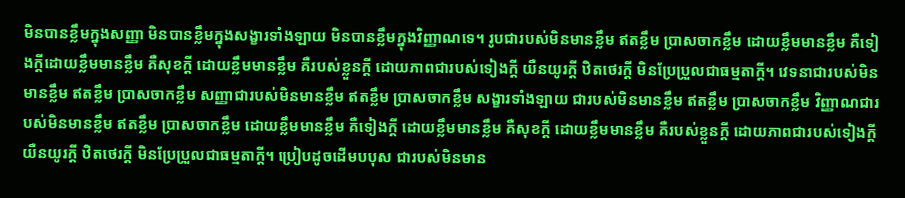មិនបានខ្លឹមក្នុងសញ្ញា មិនបានខ្លឹមក្នុងសង្ខារទាំងឡាយ មិនបានខ្លឹមក្នុងវិញ្ញាណទេ។ រូបជារបស់មិនមានខ្លឹម ឥតខ្លឹម ប្រាសចាកខ្លឹម ដោយខ្លឹមមានខ្លឹម គឺទៀងក្តីដោយខ្លឹមមានខ្លឹម គឺសុខក្តី ដោយខ្លឹមមានខ្លឹម គឺរបស់ខ្លួនក្តី ដោយភាពជារបស់ទៀងក្តី យឺនយូរក្តី ឋិតថេរក្តី មិនប្រែប្រួលជាធម្មតាក្តី។ វេទនាជារបស់មិនមានខ្លឹម ឥតខ្លឹម ប្រាសចាកខ្លឹម សញ្ញាជារបស់មិនមានខ្លឹម ឥតខ្លឹម ប្រាសចាកខ្លឹម សង្ខារទាំងឡាយ ជារបស់មិនមានខ្លឹម ឥតខ្លឹម ប្រាសចាកខ្លឹម វិញ្ញាណជារបស់មិនមានខ្លឹម ឥតខ្លឹម ប្រាសចាកខ្លឹម ដោយខ្លឹមមានខ្លឹម គឺទៀងក្តី ដោយខ្លឹមមានខ្លឹម គឺសុខក្តី ដោយខ្លឹមមានខ្លឹម គឺរបស់ខ្លួនក្តី ដោយភាពជារបស់ទៀងក្តី យឺនយូរក្តី ឋិតថេរក្តី មិនប្រែប្រួលជាធម្មតាក្តី។ ប្រៀបដូចដើមបបុស ជារបស់មិនមាន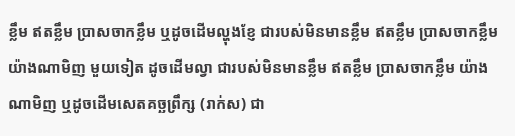ខ្លឹម ឥតខ្លឹម ប្រាសចាកខ្លឹម ឬដូចដើមល្ហុងខ្ញែ ជារបស់មិនមានខ្លឹម ឥតខ្លឹម ប្រាសចាកខ្លឹម យ៉ាងណាមិញ មួយទៀត ដូចដើមល្វា ជារបស់មិនមានខ្លឹម ឥតខ្លឹម ប្រាសចាកខ្លឹម យ៉ាងណាមិញ ឬដូចដើមសេតគច្ឆព្រឹក្ស (រាក់ស) ជា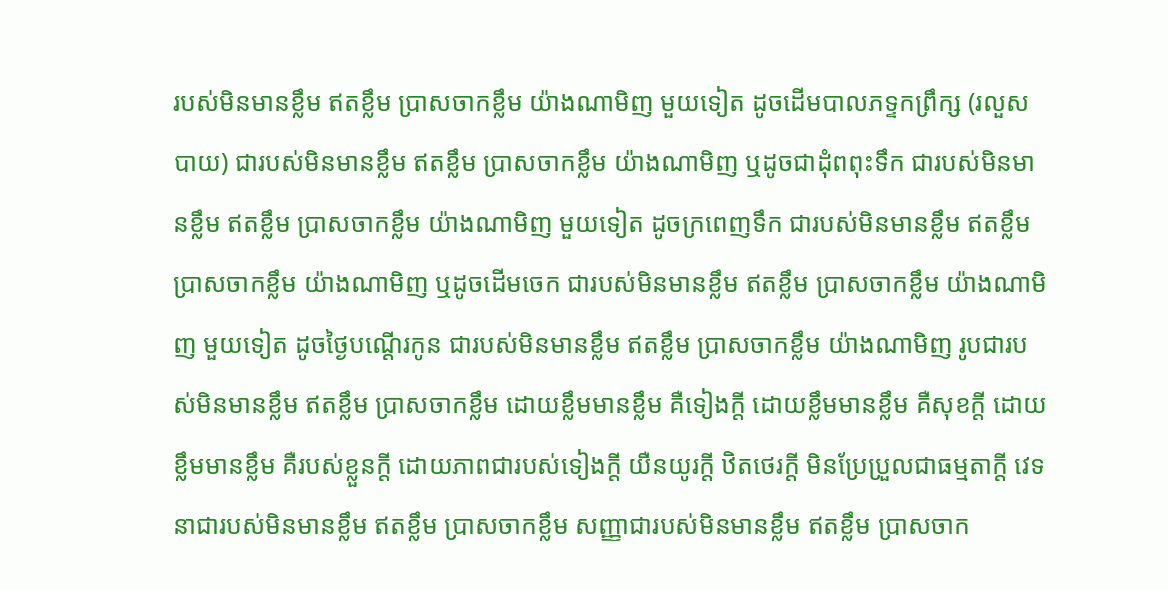របស់មិនមានខ្លឹម ឥតខ្លឹម ប្រាសចាកខ្លឹម យ៉ាងណាមិញ មួយទៀត ដូចដើមបាលភទ្ទកព្រឹក្ស (រលួសបាយ) ជារបស់មិនមានខ្លឹម ឥតខ្លឹម ប្រាសចាកខ្លឹម យ៉ាងណាមិញ ឬដូចជាដុំពពុះទឹក ជារបស់មិនមានខ្លឹម ឥតខ្លឹម ប្រាសចាកខ្លឹម យ៉ាងណាមិញ មួយទៀត ដូចក្រពេញទឹក ជារបស់មិនមានខ្លឹម ឥតខ្លឹម ប្រាសចាកខ្លឹម យ៉ាងណាមិញ ឬដូចដើមចេក ជារបស់មិនមានខ្លឹម ឥតខ្លឹម ប្រាសចាកខ្លឹម យ៉ាងណាមិញ មួយទៀត ដូចថ្ងៃបណ្ដើរកូន ជារបស់មិនមានខ្លឹម ឥតខ្លឹម ប្រាសចាកខ្លឹម យ៉ាងណាមិញ រូបជារបស់មិនមានខ្លឹម ឥតខ្លឹម ប្រាសចាកខ្លឹម ដោយខ្លឹមមានខ្លឹម គឺទៀងក្តី ដោយខ្លឹមមានខ្លឹម គឺសុខក្តី ដោយខ្លឹមមានខ្លឹម គឺរបស់ខ្លួនក្តី ដោយភាពជារបស់ទៀងក្តី យឺនយូរក្តី ឋិតថេរក្តី មិនប្រែប្រួលជាធម្មតាក្តី វេទនាជារបស់មិនមានខ្លឹម ឥតខ្លឹម ប្រាសចាកខ្លឹម សញ្ញាជារបស់មិនមានខ្លឹម ឥតខ្លឹម ប្រាសចាក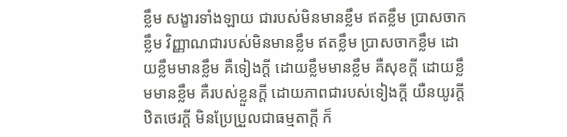ខ្លឹម សង្ខារទាំងឡាយ ជារបស់មិនមានខ្លឹម ឥតខ្លឹម ប្រាសចាកខ្លឹម វិញ្ញាណជារបស់មិនមានខ្លឹម ឥតខ្លឹម ប្រាសចាកខ្លឹម ដោយខ្លឹមមានខ្លឹម គឺទៀងក្តី ដោយខ្លឹមមានខ្លឹម គឺសុខក្តី ដោយខ្លឹមមានខ្លឹម គឺរបស់ខ្លួនក្តី ដោយភាពជារបស់ទៀងក្តី យឺនយូរក្តី ឋិតថេរក្តី មិនប្រែប្រួលជាធម្មតាក្តី ក៏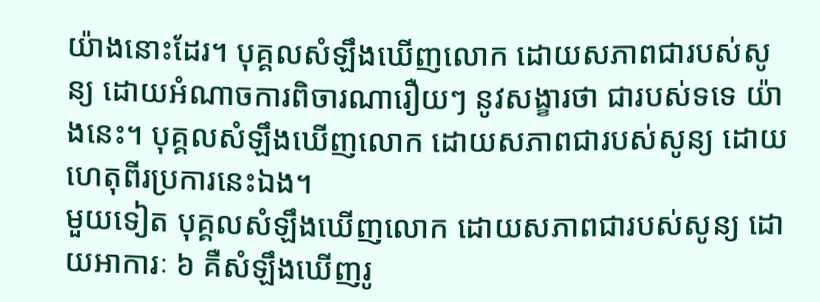យ៉ាងនោះដែរ។ បុគ្គលសំឡឹងឃើញលោក ដោយសភាពជារបស់សូន្យ ដោយអំណាចការពិចារណារឿយៗ នូវសង្ខារថា ជារបស់ទទេ យ៉ាងនេះ។ បុគ្គលសំឡឹងឃើញលោក ដោយសភាពជារបស់សូន្យ ដោយហេតុពីរប្រការនេះឯង។
មួយទៀត បុគ្គលសំឡឹងឃើញលោក ដោយសភាពជារបស់សូន្យ ដោយអាការៈ ៦ គឺសំឡឹងឃើញរូ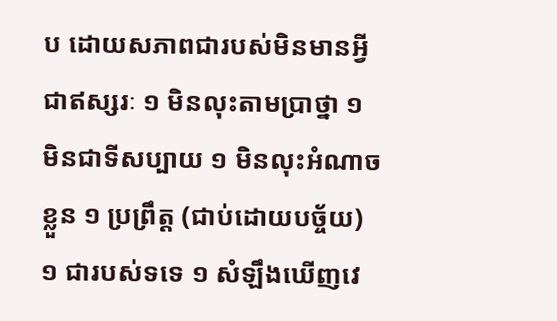ប ដោយសភាពជារបស់មិនមានអ្វីជាឥស្សរៈ ១ មិនលុះតាមប្រាថ្នា ១ មិនជាទីសប្បាយ ១ មិនលុះអំណាចខ្លួន ១ ប្រព្រឹត្ត (ជាប់ដោយបច្ច័យ) ១ ជារបស់ទទេ ១ សំឡឹងឃើញវេ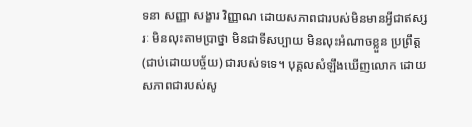ទនា សញ្ញា សង្ខារ វិញ្ញាណ ដោយសភាពជារបស់មិនមានអ្វីជាឥស្សរៈ មិនលុះតាមប្រាថ្នា មិនជាទីសប្បាយ មិនលុះអំណាចខ្លួន ប្រព្រឹត្ត (ជាប់ដោយបច្ច័យ) ជារបស់ទទេ។ បុគ្គលសំឡឹងឃើញលោក ដោយសភាពជារបស់សូ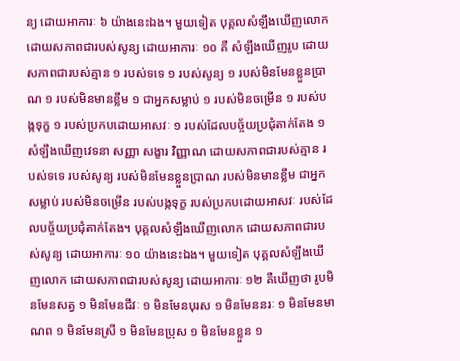ន្យ ដោយអាការៈ ៦ យ៉ាងនេះឯង។ មួយទៀត បុគ្គលសំឡឹងឃើញលោកដោយសភាពជារបស់សូន្យ ដោយអាការៈ ១០ គឺ សំឡឹងឃើញរូប ដោយសភាពជារបស់គ្មាន ១ របស់ទទេ ១ របស់សូន្យ ១ របស់មិនមែនខ្លួនប្រាណ ១ របស់មិនមានខ្លឹម ១ ជាអ្នកសម្លាប់ ១ របស់មិនចម្រើន ១ របស់បង្កទុក្ខ ១ របស់ប្រកបដោយអាសវៈ ១ របស់ដែលបច្ច័យប្រជុំតាក់តែង ១ សំឡឹងឃើញវេទនា សញ្ញា សង្ខារ វិញ្ញាណ ដោយសភាពជារបស់គ្មាន របស់ទទេ របស់សូន្យ របស់មិនមែនខ្លួនប្រាណ របស់មិនមានខ្លឹម ជាអ្នកសម្លាប់ របស់មិនចម្រើន របស់បង្កទុក្ខ របស់ប្រកបដោយអាសវៈ របស់ដែលបច្ច័យប្រជុំតាក់តែង។ បុគ្គលសំឡឹងឃើញលោក ដោយសភាពជារបស់សូន្យ ដោយអាការៈ ១០ យ៉ាងនេះឯង។ មួយទៀត បុគ្គលសំឡឹងឃើញលោក ដោយសភាពជារបស់សូន្យ ដោយអាការៈ ១២ គឺឃើញថា រូបមិនមែនសត្វ ១ មិនមែនជីវៈ ១ មិនមែនបុរស ១ មិនមែននរៈ ១ មិនមែនមាណព ១ មិនមែនស្រី ១ មិនមែនប្រុស ១ មិនមែនខ្លួន ១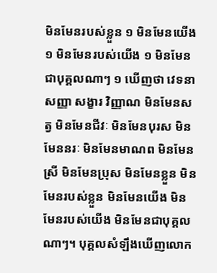មិនមែនរបស់ខ្លួន ១ មិនមែនយើង ១ មិនមែនរបស់យើង ១ មិនមែនជាបុគ្គលណាៗ ១ ឃើញថា វេទនា សញ្ញា សង្ខារ វិញ្ញាណ មិនមែនសត្វ មិនមែនជីវៈ មិនមែនបុរស មិនមែននរៈ មិនមែនមាណព មិនមែនស្រី មិនមែនប្រុស មិនមែនខ្លួន មិនមែនរបស់ខ្លួន មិនមែនយើង មិនមែនរបស់យើង មិនមែនជាបុគ្គលណាៗ។ បុគ្គលសំឡឹងឃើញលោក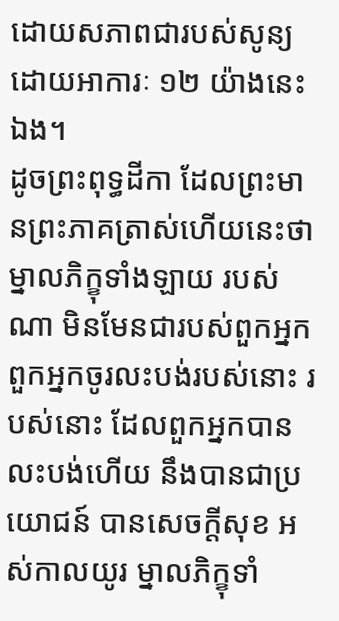ដោយសភាពជារបស់សូន្យ ដោយអាការៈ ១២ យ៉ាងនេះឯង។
ដូចព្រះពុទ្ធដីកា ដែលព្រះមានព្រះភាគត្រាស់ហើយនេះថា ម្នាលភិក្ខុទាំងឡាយ របស់ណា មិនមែនជារបស់ពួកអ្នក ពួកអ្នកចូរលះបង់របស់នោះ របស់នោះ ដែលពួកអ្នកបានលះបង់ហើយ នឹងបានជាប្រយោជន៍ បានសេចក្តីសុខ អស់កាលយូរ ម្នាលភិក្ខុទាំ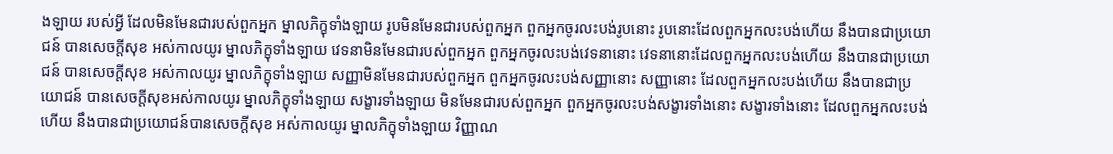ងឡាយ របស់អ្វី ដែលមិនមែនជារបស់ពួកអ្នក ម្នាលភិក្ខុទាំងឡាយ រូបមិនមែនជារបស់ពួកអ្នក ពួកអ្នកចូរលះបង់រូបនោះ រូបនោះដែលពួកអ្នកលះបង់ហើយ នឹងបានជាប្រយោជន៍ បានសេចក្តីសុខ អស់កាលយូរ ម្នាលភិក្ខុទាំងឡាយ វេទនាមិនមែនជារបស់ពួកអ្នក ពួកអ្នកចូរលះបង់វេទនានោះ វេទនានោះដែលពួកអ្នកលះបង់ហើយ នឹងបានជាប្រយោជន៍ បានសេចក្តីសុខ អស់កាលយូរ ម្នាលភិក្ខុទាំងឡាយ សញ្ញាមិនមែនជារបស់ពួកអ្នក ពួកអ្នកចូរលះបង់សញ្ញានោះ សញ្ញានោះ ដែលពួកអ្នកលះបង់ហើយ នឹងបានជាប្រយោជន៍ បានសេចក្តីសុខអស់កាលយូរ ម្នាលភិក្ខុទាំងឡាយ សង្ខារទាំងឡាយ មិនមែនជារបស់ពួកអ្នក ពួកអ្នកចូរលះបង់សង្ខារទាំងនោះ សង្ខារទាំងនោះ ដែលពួកអ្នកលះបង់ហើយ នឹងបានជាប្រយោជន៍បានសេចក្តីសុខ អស់កាលយូរ ម្នាលភិក្ខុទាំងឡាយ វិញ្ញាណ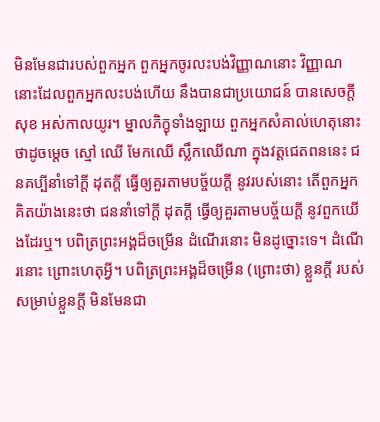មិនមែនជារបស់ពួកអ្នក ពួកអ្នកចូរលះបង់វិញ្ញាណនោះ វិញ្ញាណនោះដែលពួកអ្នកលះបង់ហើយ នឹងបានជាប្រយោជន៍ បានសេចក្តីសុខ អស់កាលយូរ។ ម្នាលភិក្ខុទាំងឡាយ ពួកអ្នកសំគាល់ហេតុនោះថាដូចម្ដេច ស្មៅ ឈើ មែកឈើ ស្លឹកឈើណា ក្នុងវត្តជេតពននេះ ជនគប្បីនាំទៅក្តី ដុតក្តី ធ្វើឲ្យគួរតាមបច្ច័យក្តី នូវរបស់នោះ តើពួកអ្នកគិតយ៉ាងនេះថា ជននាំទៅក្តី ដុតក្តី ធ្វើឲ្យគួរតាមបច្ច័យក្តី នូវពួកយើងដែរឬ។ បពិត្រព្រះអង្គដ៏ចម្រើន ដំណើរនោះ មិនដូច្នោះទេ។ ដំណើរនោះ ព្រោះហេតុអ្វី។ បពិត្រព្រះអង្គដ៏ចម្រើន (ព្រោះថា) ខ្លួនក្តី របស់សម្រាប់ខ្លួនក្តី មិនមែនជា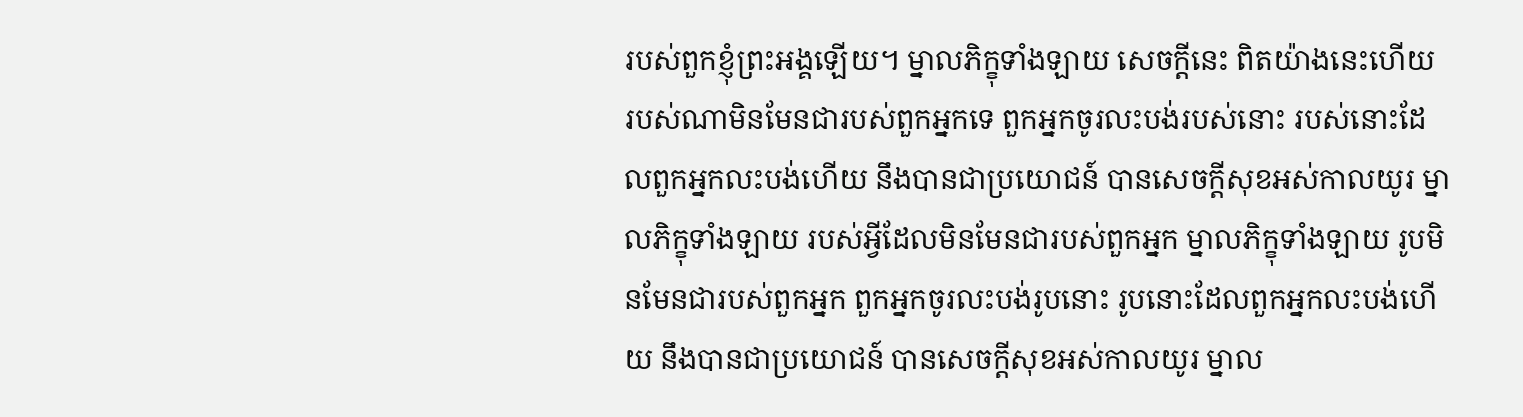របស់ពួកខ្ញុំព្រះអង្គឡើយ។ ម្នាលភិក្ខុទាំងឡាយ សេចក្តីនេះ ពិតយ៉ាងនេះហើយ របស់ណាមិនមែនជារបស់ពួកអ្នកទេ ពួកអ្នកចូរលះបង់របស់នោះ របស់នោះដែលពួកអ្នកលះបង់ហើយ នឹងបានជាប្រយោជន៍ បានសេចក្តីសុខអស់កាលយូរ ម្នាលភិក្ខុទាំងឡាយ របស់អ្វីដែលមិនមែនជារបស់ពួកអ្នក ម្នាលភិក្ខុទាំងឡាយ រូបមិនមែនជារបស់ពួកអ្នក ពួកអ្នកចូរលះបង់រូបនោះ រូបនោះដែលពួកអ្នកលះបង់ហើយ នឹងបានជាប្រយោជន៍ បានសេចក្តីសុខអស់កាលយូរ ម្នាល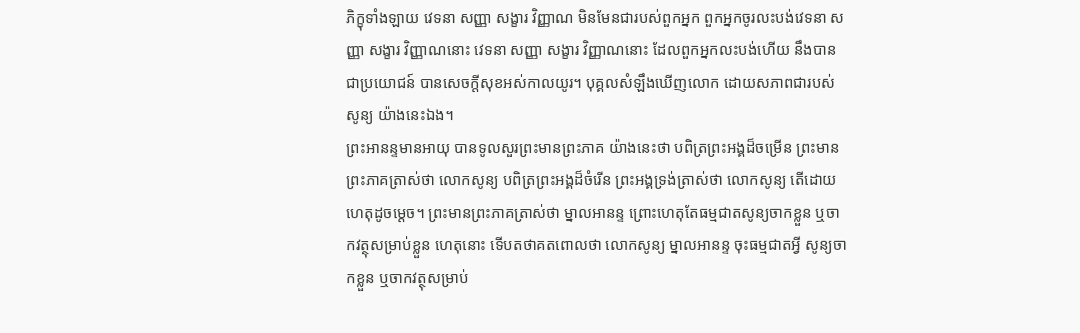ភិក្ខុទាំងឡាយ វេទនា សញ្ញា សង្ខារ វិញ្ញាណ មិនមែនជារបស់ពួកអ្នក ពួកអ្នកចូរលះបង់វេទនា សញ្ញា សង្ខារ វិញ្ញាណនោះ វេទនា សញ្ញា សង្ខារ វិញ្ញាណនោះ ដែលពួកអ្នកលះបង់ហើយ នឹងបានជាប្រយោជន៍ បានសេចក្តីសុខអស់កាលយូរ។ បុគ្គលសំឡឹងឃើញលោក ដោយសភាពជារបស់សូន្យ យ៉ាងនេះឯង។
ព្រះអានន្ទមានអាយុ បានទូលសួរព្រះមានព្រះភាគ យ៉ាងនេះថា បពិត្រព្រះអង្គដ៏ចម្រើន ព្រះមានព្រះភាគត្រាស់ថា លោកសូន្យ បពិត្រព្រះអង្គដ៏ចំរើន ព្រះអង្គទ្រង់ត្រាស់ថា លោកសូន្យ តើដោយហេតុដូចម្ដេច។ ព្រះមានព្រះភាគត្រាស់ថា ម្នាលអានន្ទ ព្រោះហេតុតែធម្មជាតសូន្យចាកខ្លួន ឬចាកវត្ថុសម្រាប់ខ្លួន ហេតុនោះ ទើបតថាគតពោលថា លោកសូន្យ ម្នាលអានន្ទ ចុះធម្មជាតអ្វី សូន្យចាកខ្លួន ឬចាកវត្ថុសម្រាប់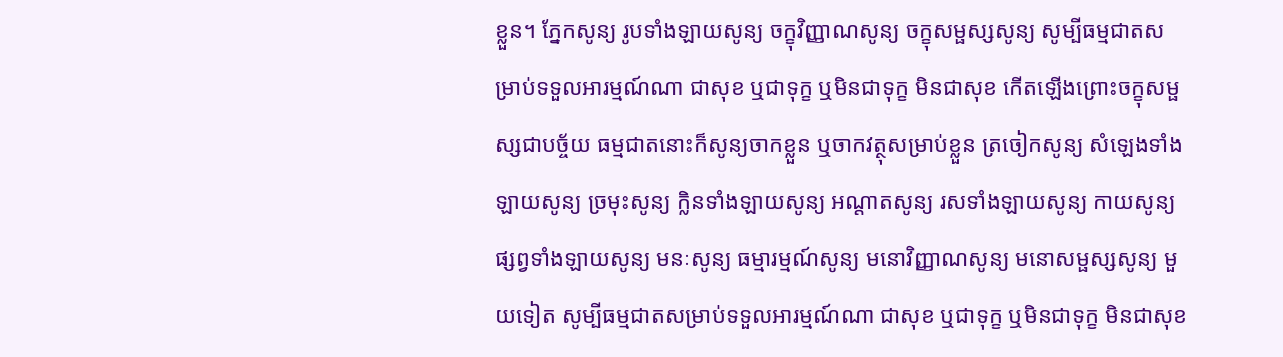ខ្លួន។ ភ្នែកសូន្យ រូបទាំងឡាយសូន្យ ចក្ខុវិញ្ញាណសូន្យ ចក្ខុសម្ផស្សសូន្យ សូម្បីធម្មជាតសម្រាប់ទទួលអារម្មណ៍ណា ជាសុខ ឬជាទុក្ខ ឬមិនជាទុក្ខ មិនជាសុខ កើតឡើងព្រោះចក្ខុសម្ផស្សជាបច្ច័យ ធម្មជាតនោះក៏សូន្យចាកខ្លួន ឬចាកវត្ថុសម្រាប់ខ្លួន ត្រចៀកសូន្យ សំឡេងទាំងឡាយសូន្យ ច្រមុះសូន្យ ក្លិនទាំងឡាយសូន្យ អណ្តាតសូន្យ រសទាំងឡាយសូន្យ កាយសូន្យ ផ្សព្វទាំងឡាយសូន្យ មនៈសូន្យ ធម្មារម្មណ៍សូន្យ មនោវិញ្ញាណសូន្យ មនោសម្ផស្សសូន្យ មួយទៀត សូម្បីធម្មជាតសម្រាប់ទទួលអារម្មណ៍ណា ជាសុខ ឬជាទុក្ខ ឬមិនជាទុក្ខ មិនជាសុខ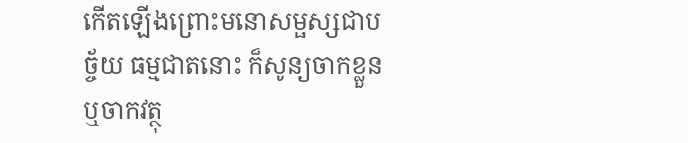កើតឡើងព្រោះមនោសម្ផស្សជាបច្ច័យ ធម្មជាតនោះ ក៏សូន្យចាកខ្លួន ឬចាកវត្ថុ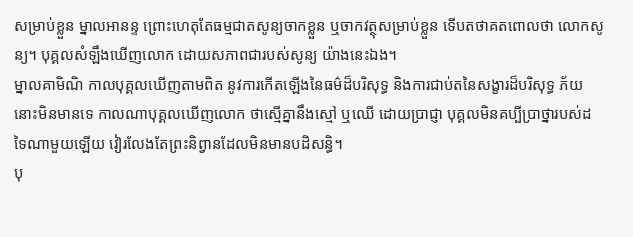សម្រាប់ខ្លួន ម្នាលអានន្ទ ព្រោះហេតុតែធម្មជាតសូន្យចាកខ្លួន ឬចាកវត្ថុសម្រាប់ខ្លួន ទើបតថាគតពោលថា លោកសូន្យ។ បុគ្គលសំឡឹងឃើញលោក ដោយសភាពជារបស់សូន្យ យ៉ាងនេះឯង។
ម្នាលគាមិណិ កាលបុគ្គលឃើញតាមពិត នូវការកើតឡើងនៃធម៌ដ៏បរិសុទ្ធ និងការជាប់តនៃសង្ខារដ៏បរិសុទ្ធ ភ័យនោះមិនមានទេ កាលណាបុគ្គលឃើញលោក ថាស្មើគ្នានឹងស្មៅ ឬឈើ ដោយប្រាជ្ញា បុគ្គលមិនគប្បីប្រាថ្នារបស់ដទៃណាមួយឡើយ វៀរលែងតែព្រះនិព្វានដែលមិនមានបដិសន្ធិ។
បុ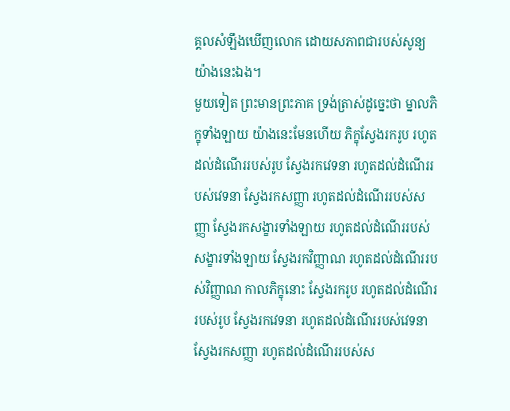គ្គលសំឡឹងឃើញលោក ដោយសភាពជារបស់សូន្យ យ៉ាងនេះឯង។
មួយទៀត ព្រះមានព្រះភាគ ទ្រង់ត្រាស់ដូច្នេះថា ម្នាលភិក្ខុទាំងឡាយ យ៉ាងនេះមែនហើយ ភិក្ខុស្វែងរករូប រហូតដល់ដំណើររបស់រូប ស្វែងរកវេទនា រហូតដល់ដំណើររបស់វេទនា ស្វែងរកសញ្ញា រហូតដល់ដំណើររបស់សញ្ញា ស្វែងរកសង្ខារទាំងឡាយ រហូតដល់ដំណើររបស់សង្ខារទាំងឡាយ ស្វែងរកវិញ្ញាណ រហូតដល់ដំណើររបស់វិញ្ញាណ កាលភិក្ខុនោះ ស្វែងរករូប រហូតដល់ដំណើររបស់រូប ស្វែងរកវេទនា រហូតដល់ដំណើររបស់វេទនា ស្វែងរកសញ្ញា រហូតដល់ដំណើររបស់ស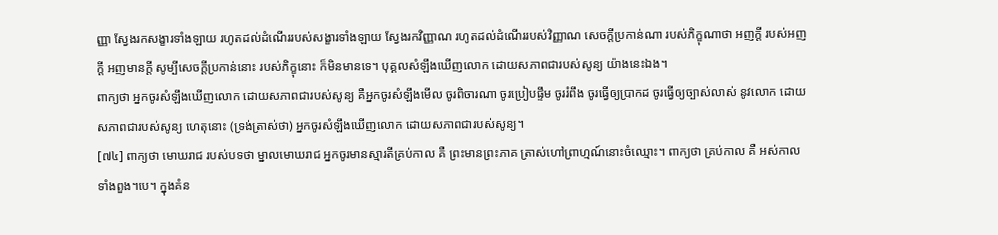ញ្ញា ស្វែងរកសង្ខារទាំងឡាយ រហូតដល់ដំណើររបស់សង្ខារទាំងឡាយ ស្វែងរកវិញ្ញាណ រហូតដល់ដំណើររបស់វិញ្ញាណ សេចក្តីប្រកាន់ណា របស់ភិក្ខុណាថា អញក្តី របស់អញក្តី អញមានក្តី សូម្បីសេចក្តីប្រកាន់នោះ របស់ភិក្ខុនោះ ក៏មិនមានទេ។ បុគ្គលសំឡឹងឃើញលោក ដោយសភាពជារបស់សូន្យ យ៉ាងនេះឯង។
ពាក្យថា អ្នកចូរសំឡឹងឃើញលោក ដោយសភាពជារបស់សូន្យ គឺអ្នកចូរសំឡឹងមើល ចូរពិចារណា ចូរប្រៀបផ្ទឹម ចូររំពឹង ចូរធ្វើឲ្យប្រាកដ ចូរធ្វើឲ្យច្បាស់លាស់ នូវលោក ដោយសភាពជារបស់សូន្យ ហេតុនោះ (ទ្រង់ត្រាស់ថា) អ្នកចូរសំឡឹងឃើញលោក ដោយសភាពជារបស់សូន្យ។
[៧៤] ពាក្យថា មោឃរាជ របស់បទថា ម្នាលមោឃរាជ អ្នកចូរមានស្មារតីគ្រប់កាល គឺ ព្រះមានព្រះភាគ ត្រាស់ហៅព្រាហ្មណ៍នោះចំឈ្មោះ។ ពាក្យថា គ្រប់កាល គឺ អស់កាលទាំងពួង។បេ។ ក្នុងគំន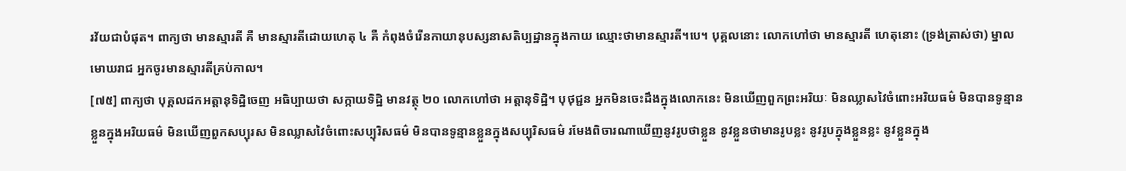រវ័យជាបំផុត។ ពាក្យថា មានស្មារតី គឺ មានស្មារតីដោយហេតុ ៤ គឺ កំពុងចំរើនកាយានុបស្សនាសតិប្បដ្ឋានក្នុងកាយ ឈ្មោះថាមានស្មារតី។បេ។ បុគ្គលនោះ លោកហៅថា មានស្មារតី ហេតុនោះ (ទ្រង់ត្រាស់ថា) ម្នាលមោឃរាជ អ្នកចូរមានស្មារតីគ្រប់កាល។
[៧៥] ពាក្យថា បុគ្គលដកអត្តានុទិដ្ឋិចេញ អធិប្បាយថា សក្កាយទិដ្ឋិ មានវត្ថុ ២០ លោកហៅថា អត្តានុទិដ្ឋិ។ បុថុជ្ជន អ្នកមិនចេះដឹងក្នុងលោកនេះ មិនឃើញពួកព្រះអរិយៈ មិនឈ្លាសវៃចំពោះអរិយធម៌ មិនបានទូន្មានខ្លួនក្នុងអរិយធម៌ មិនឃើញពួកសប្បុរស មិនឈ្លាសវៃចំពោះសប្បុរិសធម៌ មិនបានទូន្មានខ្លួនក្នុងសប្បុរិសធម៌ រមែងពិចារណាឃើញនូវរូបថាខ្លួន នូវខ្លួនថាមានរូបខ្លះ នូវរូបក្នុងខ្លួនខ្លះ នូវខ្លួនក្នុង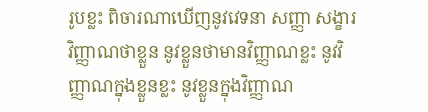រូបខ្លះ ពិចារណាឃើញនូវវេទនា សញ្ញា សង្ខារ វិញ្ញាណថាខ្លួន នូវខ្លួនថាមានវិញ្ញាណខ្លះ នូវវិញ្ញាណក្នុងខ្លួនខ្លះ នូវខ្លួនក្នុងវិញ្ញាណ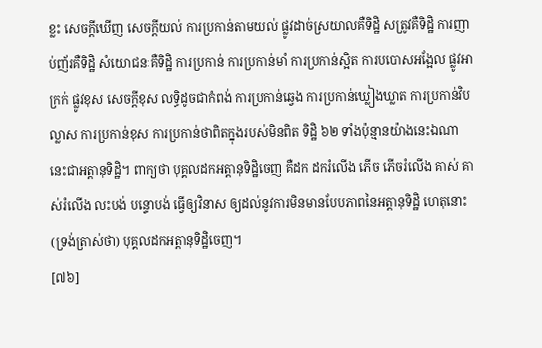ខ្លះ សេចក្តីឃើញ សេចក្តីយល់ ការប្រកាន់តាមយល់ ផ្លូវដាច់ស្រយាលគឺទិដ្ឋិ សត្រូវគឺទិដ្ឋិ ការញាប់ញ័រគឺទិដ្ឋិ សំយោជនៈគឺទិដ្ឋិ ការប្រកាន់ ការប្រកាន់មាំ ការប្រកាន់ស្អិត ការបបោសអង្អែល ផ្លូវអាក្រក់ ផ្លូវខុស សេចក្តីខុស លទិ្ធដូចជាកំពង់ ការប្រកាន់ឆ្វេង ការប្រកាន់ឃ្លៀងឃ្លាត ការប្រកាន់វិបល្លាស ការប្រកាន់ខុស ការប្រកាន់ថាពិតក្នុងរបស់មិនពិត ទិដ្ឋិ ៦២ ទាំងប៉ុន្មានយ៉ាងនេះឯណា នេះជាអត្តានុទិដ្ឋិ។ ពាក្យថា បុគ្គលដកអត្តានុទិដ្ឋិចេញ គឺដក ដករំលើង ភើច ភើចរំលើង គាស់ គាស់រំលើង លះបង់ បន្ទោបង់ ធ្វើឲ្យវិនាស ឲ្យដល់នូវការមិនមានបែបភាពនៃអត្តានុទិដ្ឋិ ហេតុនោះ (ទ្រង់ត្រាស់ថា) បុគ្គលដកអត្តានុទិដ្ឋិចេញ។
[៧៦]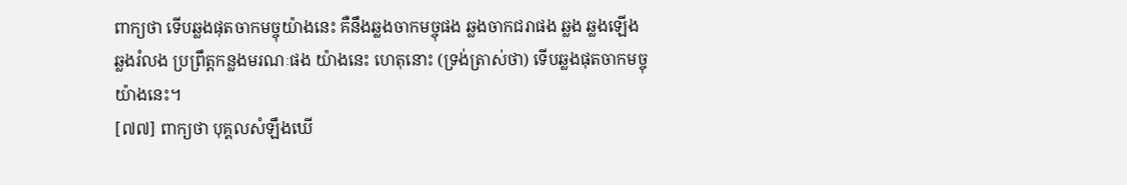ពាក្យថា ទើបឆ្លងផុតចាកមច្ចុយ៉ាងនេះ គឺនឹងឆ្លងចាកមច្ចុផង ឆ្លងចាកជរាផង ឆ្លង ឆ្លងឡើង ឆ្លងរំលង ប្រព្រឹត្តកន្លងមរណៈផង យ៉ាងនេះ ហេតុនោះ (ទ្រង់ត្រាស់ថា) ទើបឆ្លងផុតចាកមច្ចុ យ៉ាងនេះ។
[៧៧] ពាក្យថា បុគ្គលសំឡឹងឃើ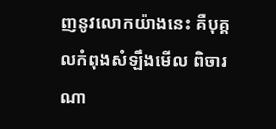ញនូវលោកយ៉ាងនេះ គឺបុគ្គលកំពុងសំឡឹងមើល ពិចារណា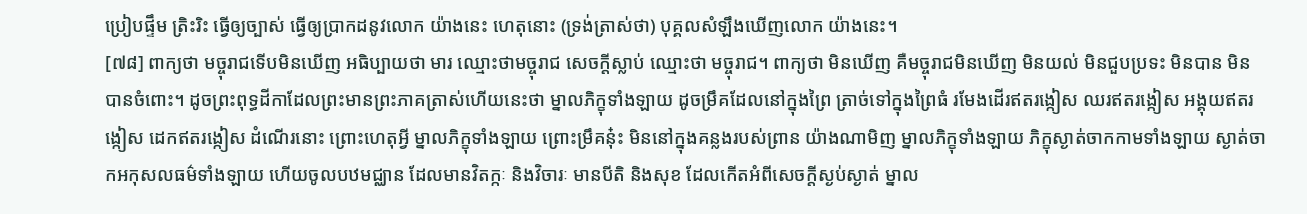ប្រៀបផ្ទឹម ត្រិះរិះ ធ្វើឲ្យច្បាស់ ធ្វើឲ្យប្រាកដនូវលោក យ៉ាងនេះ ហេតុនោះ (ទ្រង់ត្រាស់ថា) បុគ្គលសំឡឹងឃើញលោក យ៉ាងនេះ។
[៧៨] ពាក្យថា មច្ចុរាជទើបមិនឃើញ អធិប្បាយថា មារ ឈ្មោះថាមច្ចុរាជ សេចក្តីស្លាប់ ឈ្មោះថា មច្ចុរាជ។ ពាក្យថា មិនឃើញ គឺមច្ចុរាជមិនឃើញ មិនយល់ មិនជួបប្រទះ មិនបាន មិនបានចំពោះ។ ដូចព្រះពុទ្ធដីកាដែលព្រះមានព្រះភាគត្រាស់ហើយនេះថា ម្នាលភិក្ខុទាំងឡាយ ដូចម្រឹគដែលនៅក្នុងព្រៃ ត្រាច់ទៅក្នុងព្រៃធំ រមែងដើរឥតរង្កៀស ឈរឥតរង្កៀស អង្គុយឥតរង្កៀស ដេកឥតរង្កៀស ដំណើរនោះ ព្រោះហេតុអ្វី ម្នាលភិក្ខុទាំងឡាយ ព្រោះម្រឹគនុ៎ះ មិននៅក្នុងគន្លងរបស់ព្រាន យ៉ាងណាមិញ ម្នាលភិក្ខុទាំងឡាយ ភិក្ខុស្ងាត់ចាកកាមទាំងឡាយ ស្ងាត់ចាកអកុសលធម៌ទាំងឡាយ ហើយចូលបឋមជ្ឈាន ដែលមានវិតក្កៈ និងវិចារៈ មានបីតិ និងសុខ ដែលកើតអំពីសេចក្តីស្ងប់ស្ងាត់ ម្នាល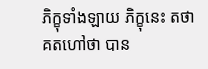ភិក្ខុទាំងឡាយ ភិក្ខុនេះ តថាគតហៅថា បាន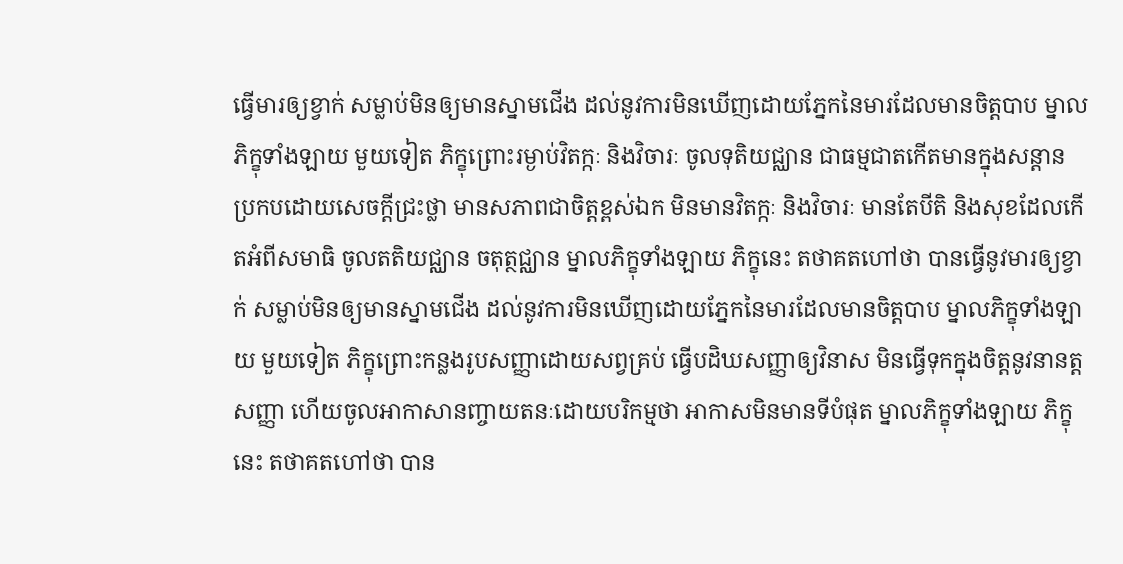ធ្វើមារឲ្យខ្វាក់ សម្លាប់មិនឲ្យមានស្នាមជើង ដល់នូវការមិនឃើញដោយភ្នែកនៃមារដែលមានចិត្តបាប ម្នាលភិក្ខុទាំងឡាយ មួយទៀត ភិក្ខុព្រោះរម្ងាប់វិតក្កៈ និងវិចារៈ ចូលទុតិយជ្ឈាន ជាធម្មជាតកើតមានក្នុងសន្ដាន ប្រកបដោយសេចក្តីជ្រះថ្លា មានសភាពជាចិត្តខ្ពស់ឯក មិនមានវិតក្កៈ និងវិចារៈ មានតែបីតិ និងសុខដែលកើតអំពីសមាធិ ចូលតតិយជ្ឈាន ចតុត្ថជ្ឈាន ម្នាលភិក្ខុទាំងឡាយ ភិក្ខុនេះ តថាគតហៅថា បានធ្វើនូវមារឲ្យខ្វាក់ សម្លាប់មិនឲ្យមានស្នាមជើង ដល់នូវការមិនឃើញដោយភ្នែកនៃមារដែលមានចិត្តបាប ម្នាលភិក្ខុទាំងឡាយ មួយទៀត ភិក្ខុព្រោះកន្លងរូបសញ្ញាដោយសព្វគ្រប់ ធ្វើបដិឃសញ្ញាឲ្យវិនាស មិនធ្វើទុកក្នុងចិត្តនូវនានត្តសញ្ញា ហើយចូលអាកាសានញ្ចាយតនៈដោយបរិកម្មថា អាកាសមិនមានទីបំផុត ម្នាលភិក្ខុទាំងឡាយ ភិក្ខុនេះ តថាគតហៅថា បាន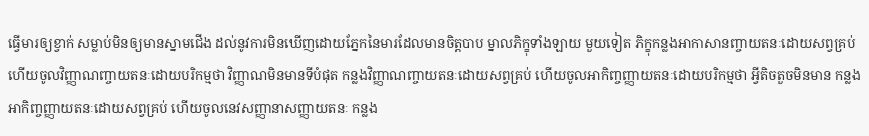ធ្វើមារឲ្យខ្វាក់ សម្លាប់មិនឲ្យមានស្នាមជើង ដល់នូវការមិនឃើញដោយភ្នែកនៃមារដែលមានចិត្តបាប ម្នាលភិក្ខុទាំងឡាយ មួយទៀត ភិក្ខុកន្លងអាកាសានញ្ចាយតនៈដោយសព្វគ្រប់ ហើយចូលវិញ្ញាណញ្ចាយតនៈដោយបរិកម្មថា វិញ្ញាណមិនមានទីបំផុត កន្លងវិញ្ញាណញ្ចាយតនៈដោយសព្វគ្រប់ ហើយចូលអាកិញ្ចញ្ញាយតនៈដោយបរិកម្មថា អ្វីតិចតួចមិនមាន កន្លងអាកិញ្ចញ្ញាយតនៈដោយសព្វគ្រប់ ហើយចូលនេវសញ្ញានាសញ្ញាយតនៈ កន្លង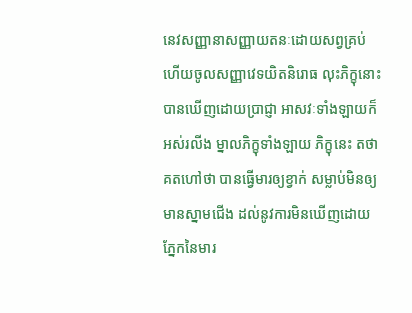នេវសញ្ញានាសញ្ញាយតនៈដោយសព្វគ្រប់ ហើយចូលសញ្ញាវេទយិតនិរោធ លុះភិក្ខុនោះបានឃើញដោយប្រាជ្ញា អាសវៈទាំងឡាយក៏អស់រលីង ម្នាលភិក្ខុទាំងឡាយ ភិក្ខុនេះ តថាគតហៅថា បានធ្វើមារឲ្យខ្វាក់ សម្លាប់មិនឲ្យមានស្នាមជើង ដល់នូវការមិនឃើញដោយភ្នែកនៃមារ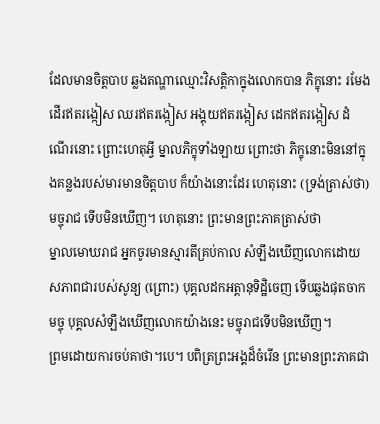ដែលមានចិត្តបាប ឆ្លងតណ្ហាឈ្មោះវិសត្តិកាក្នុងលោកបាន ភិក្ខុនោះ រមែងដើរឥតរង្កៀស ឈរឥតរង្កៀស អង្គុយឥតរង្កៀស ដេកឥតរង្កៀស ដំណើរនោះ ព្រោះហេតុអ្វី ម្នាលភិក្ខុទាំងឡាយ ព្រោះថា ភិក្ខុនោះមិននៅក្នុងគន្លងរបស់មារមានចិត្តបាប ក៏យ៉ាងនោះដែរ ហេតុនោះ (ទ្រង់ត្រាស់ថា) មច្ចុរាជ ទើបមិនឃើញ។ ហេតុនោះ ព្រះមានព្រះភាគត្រាស់ថា
ម្នាលមោឃរាជ អ្នកចូរមានស្មារតីគ្រប់កាល សំឡឹងឃើញលោកដោយសភាពជារបស់សូន្យ (ព្រោះ) បុគ្គលដកអត្តានុទិដ្ឋិចេញ ទើបឆ្លងផុតចាកមច្ចុ បុគ្គលសំឡឹងឃើញលោកយ៉ាងនេះ មច្ចុរាជទើបមិនឃើញ។
ព្រមដោយការចប់គាថា។បេ។ បពិត្រព្រះអង្គដ៏ចំរើន ព្រះមានព្រះភាគជា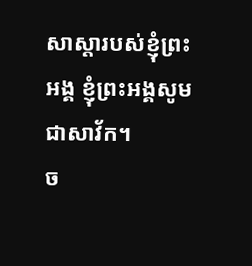សាស្ដារបស់ខ្ញុំព្រះអង្គ ខ្ញុំព្រះអង្គសូមជាសាវ័ក។
ច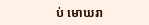ប់ មោឃរា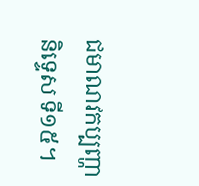ជមាណវកប្បញ្ហានិទ្ទេស ទី១៥។